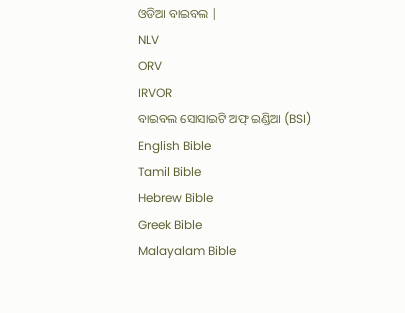ଓଡିଆ ବାଇବଲ |
NLV
ORV
IRVOR
ବାଇବଲ ସୋସାଇଟି ଅଫ୍ ଇଣ୍ଡିଆ (BSI)
English Bible
Tamil Bible
Hebrew Bible
Greek Bible
Malayalam Bible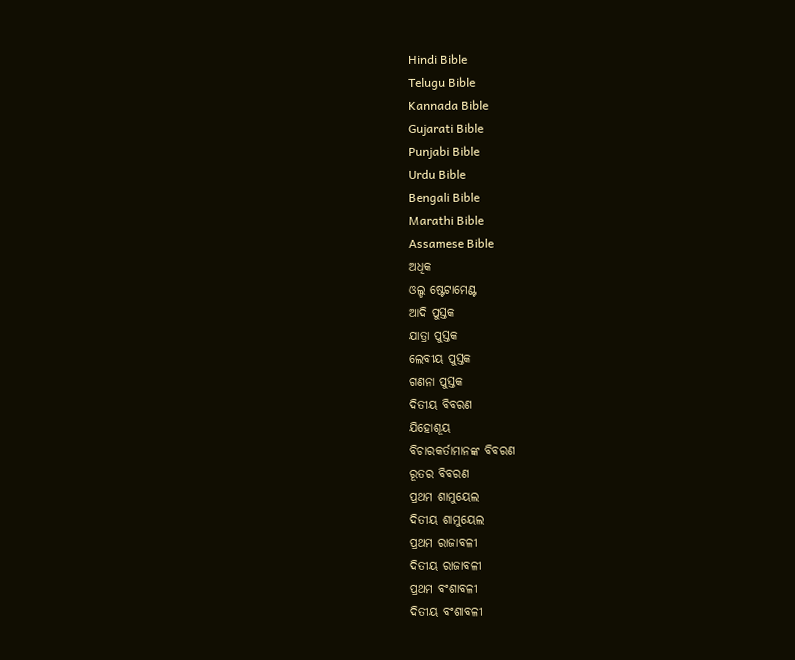Hindi Bible
Telugu Bible
Kannada Bible
Gujarati Bible
Punjabi Bible
Urdu Bible
Bengali Bible
Marathi Bible
Assamese Bible
ଅଧିକ
ଓଲ୍ଡ ଷ୍ଟେଟାମେଣ୍ଟ
ଆଦି ପୁସ୍ତକ
ଯାତ୍ରା ପୁସ୍ତକ
ଲେବୀୟ ପୁସ୍ତକ
ଗଣନା ପୁସ୍ତକ
ଦିତୀୟ ବିବରଣ
ଯିହୋଶୂୟ
ବିଚାରକର୍ତାମାନଙ୍କ ବିବରଣ
ରୂତର ବିବରଣ
ପ୍ରଥମ ଶାମୁୟେଲ
ଦିତୀୟ ଶାମୁୟେଲ
ପ୍ରଥମ ରାଜାବଳୀ
ଦିତୀୟ ରାଜାବଳୀ
ପ୍ରଥମ ବଂଶାବଳୀ
ଦିତୀୟ ବଂଶାବଳୀ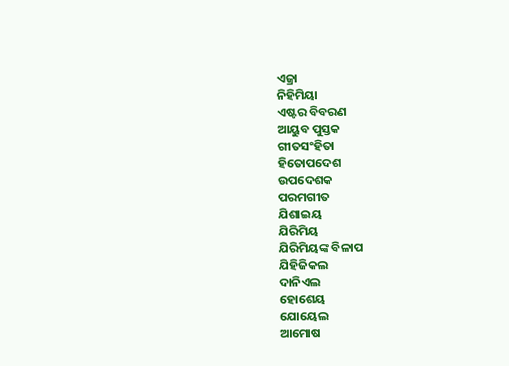ଏଜ୍ରା
ନିହିମିୟା
ଏଷ୍ଟର ବିବରଣ
ଆୟୁବ ପୁସ୍ତକ
ଗୀତସଂହିତା
ହିତୋପଦେଶ
ଉପଦେଶକ
ପରମଗୀତ
ଯିଶାଇୟ
ଯିରିମିୟ
ଯିରିମିୟଙ୍କ ବିଳାପ
ଯିହିଜିକଲ
ଦାନିଏଲ
ହୋଶେୟ
ଯୋୟେଲ
ଆମୋଷ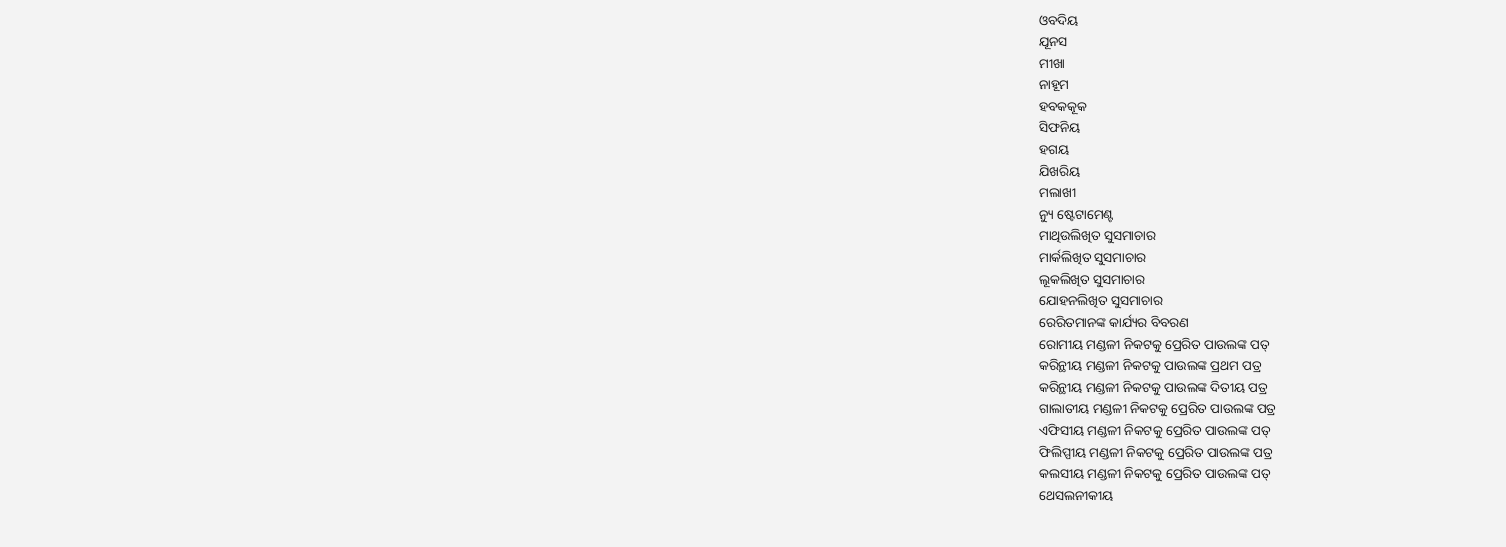ଓବଦିୟ
ଯୂନସ
ମୀଖା
ନାହୂମ
ହବକକୂକ
ସିଫନିୟ
ହଗୟ
ଯିଖରିୟ
ମଲାଖୀ
ନ୍ୟୁ ଷ୍ଟେଟାମେଣ୍ଟ
ମାଥିଉଲିଖିତ ସୁସମାଚାର
ମାର୍କଲିଖିତ ସୁସମାଚାର
ଲୂକଲିଖିତ ସୁସମାଚାର
ଯୋହନଲିଖିତ ସୁସମାଚାର
ରେରିତମାନଙ୍କ କାର୍ଯ୍ୟର ବିବରଣ
ରୋମୀୟ ମଣ୍ଡଳୀ ନିକଟକୁ ପ୍ରେରିତ ପାଉଲଙ୍କ ପତ୍
କରିନ୍ଥୀୟ ମଣ୍ଡଳୀ ନିକଟକୁ ପାଉଲଙ୍କ ପ୍ରଥମ ପତ୍ର
କରିନ୍ଥୀୟ ମଣ୍ଡଳୀ ନିକଟକୁ ପାଉଲଙ୍କ ଦିତୀୟ ପତ୍ର
ଗାଲାତୀୟ ମଣ୍ଡଳୀ ନିକଟକୁ ପ୍ରେରିତ ପାଉଲଙ୍କ ପତ୍ର
ଏଫିସୀୟ ମଣ୍ଡଳୀ ନିକଟକୁ ପ୍ରେରିତ ପାଉଲଙ୍କ ପତ୍
ଫିଲିପ୍ପୀୟ ମଣ୍ଡଳୀ ନିକଟକୁ ପ୍ରେରିତ ପାଉଲଙ୍କ ପତ୍ର
କଲସୀୟ ମଣ୍ଡଳୀ ନିକଟକୁ ପ୍ରେରିତ ପାଉଲଙ୍କ ପତ୍
ଥେସଲନୀକୀୟ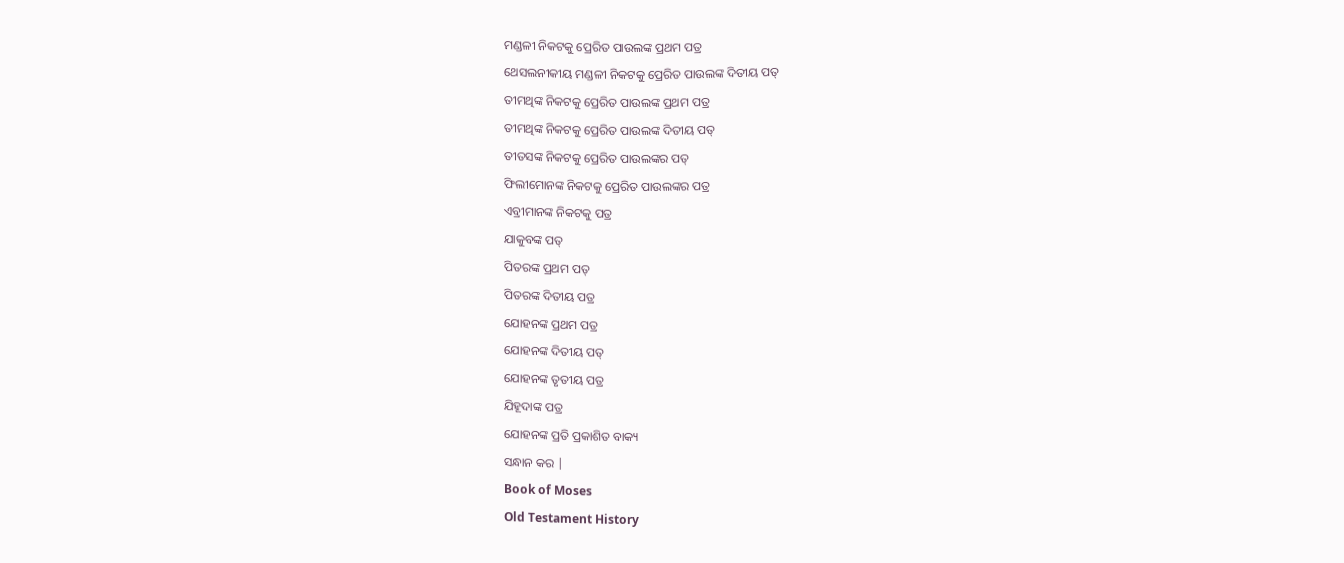ମଣ୍ଡଳୀ ନିକଟକୁ ପ୍ରେରିତ ପାଉଲଙ୍କ ପ୍ରଥମ ପତ୍ର
ଥେସଲନୀକୀୟ ମଣ୍ଡଳୀ ନିକଟକୁ ପ୍ରେରିତ ପାଉଲଙ୍କ ଦିତୀୟ ପତ୍
ତୀମଥିଙ୍କ ନିକଟକୁ ପ୍ରେରିତ ପାଉଲଙ୍କ ପ୍ରଥମ ପତ୍ର
ତୀମଥିଙ୍କ ନିକଟକୁ ପ୍ରେରିତ ପାଉଲଙ୍କ ଦିତୀୟ ପତ୍
ତୀତସଙ୍କ ନିକଟକୁ ପ୍ରେରିତ ପାଉଲଙ୍କର ପତ୍
ଫିଲୀମୋନଙ୍କ ନିକଟକୁ ପ୍ରେରିତ ପାଉଲଙ୍କର ପତ୍ର
ଏବ୍ରୀମାନଙ୍କ ନିକଟକୁ ପତ୍ର
ଯାକୁବଙ୍କ ପତ୍
ପିତରଙ୍କ ପ୍ରଥମ ପତ୍
ପିତରଙ୍କ ଦିତୀୟ ପତ୍ର
ଯୋହନଙ୍କ ପ୍ରଥମ ପତ୍ର
ଯୋହନଙ୍କ ଦିତୀୟ ପତ୍
ଯୋହନଙ୍କ ତୃତୀୟ ପତ୍ର
ଯିହୂଦାଙ୍କ ପତ୍ର
ଯୋହନଙ୍କ ପ୍ରତି ପ୍ରକାଶିତ ବାକ୍ୟ
ସନ୍ଧାନ କର |
Book of Moses
Old Testament History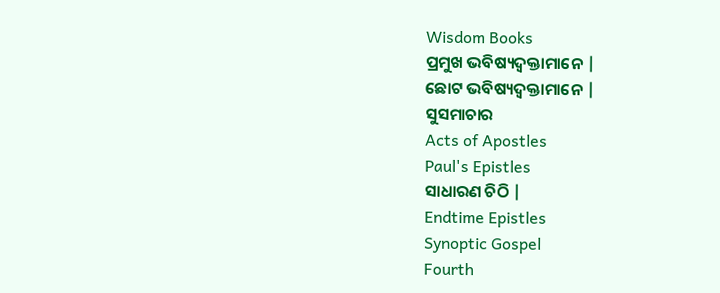Wisdom Books
ପ୍ରମୁଖ ଭବିଷ୍ୟଦ୍ବକ୍ତାମାନେ |
ଛୋଟ ଭବିଷ୍ୟଦ୍ବକ୍ତାମାନେ |
ସୁସମାଚାର
Acts of Apostles
Paul's Epistles
ସାଧାରଣ ଚିଠି |
Endtime Epistles
Synoptic Gospel
Fourth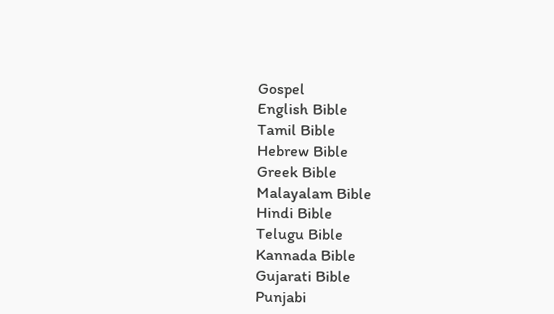Gospel
English Bible
Tamil Bible
Hebrew Bible
Greek Bible
Malayalam Bible
Hindi Bible
Telugu Bible
Kannada Bible
Gujarati Bible
Punjabi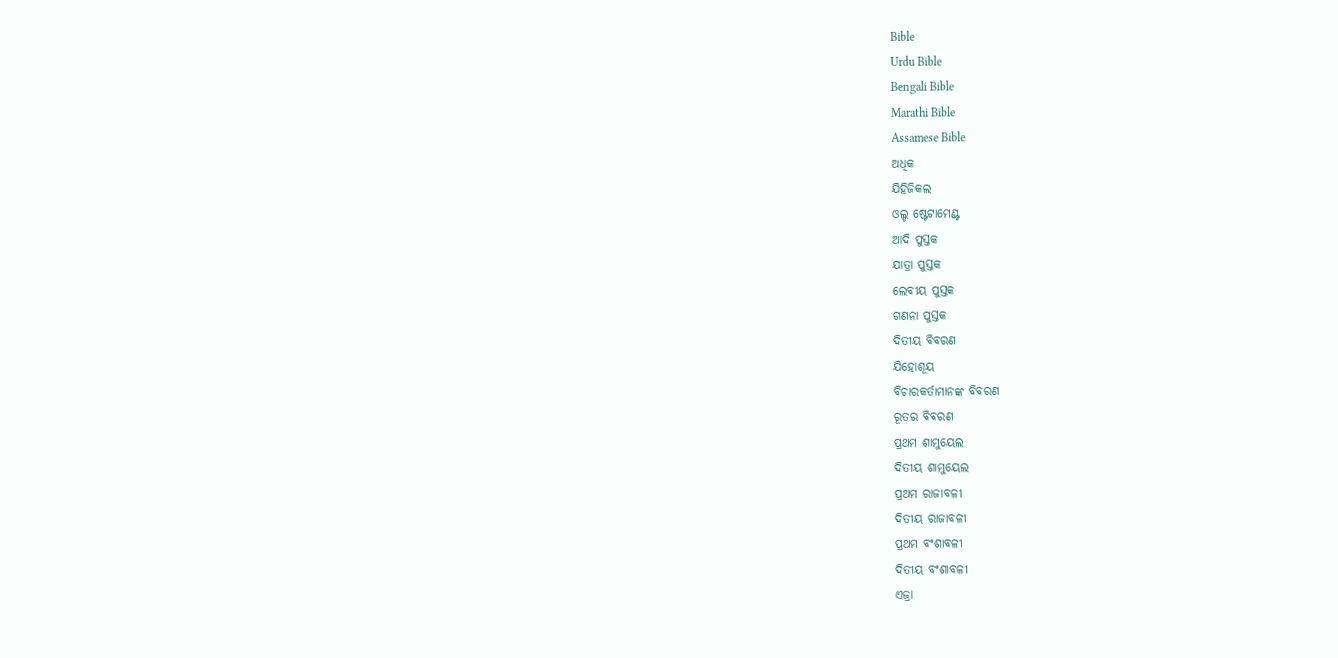Bible
Urdu Bible
Bengali Bible
Marathi Bible
Assamese Bible
ଅଧିକ
ଯିହିଜିକଲ
ଓଲ୍ଡ ଷ୍ଟେଟାମେଣ୍ଟ
ଆଦି ପୁସ୍ତକ
ଯାତ୍ରା ପୁସ୍ତକ
ଲେବୀୟ ପୁସ୍ତକ
ଗଣନା ପୁସ୍ତକ
ଦିତୀୟ ବିବରଣ
ଯିହୋଶୂୟ
ବିଚାରକର୍ତାମାନଙ୍କ ବିବରଣ
ରୂତର ବିବରଣ
ପ୍ରଥମ ଶାମୁୟେଲ
ଦିତୀୟ ଶାମୁୟେଲ
ପ୍ରଥମ ରାଜାବଳୀ
ଦିତୀୟ ରାଜାବଳୀ
ପ୍ରଥମ ବଂଶାବଳୀ
ଦିତୀୟ ବଂଶାବଳୀ
ଏଜ୍ରା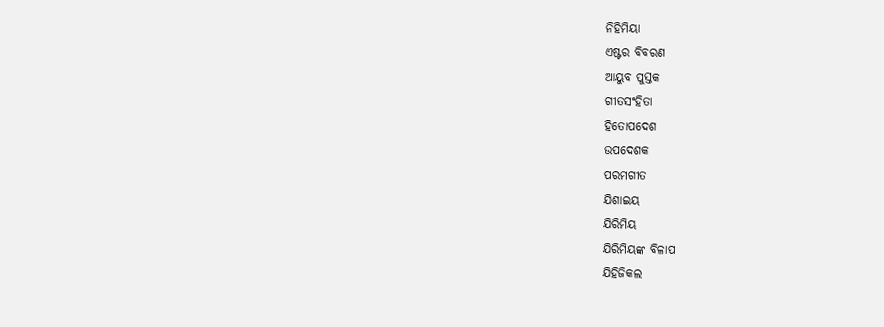ନିହିମିୟା
ଏଷ୍ଟର ବିବରଣ
ଆୟୁବ ପୁସ୍ତକ
ଗୀତସଂହିତା
ହିତୋପଦେଶ
ଉପଦେଶକ
ପରମଗୀତ
ଯିଶାଇୟ
ଯିରିମିୟ
ଯିରିମିୟଙ୍କ ବିଳାପ
ଯିହିଜିକଲ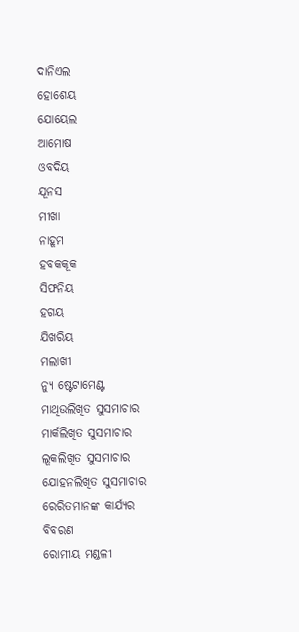ଦାନିଏଲ
ହୋଶେୟ
ଯୋୟେଲ
ଆମୋଷ
ଓବଦିୟ
ଯୂନସ
ମୀଖା
ନାହୂମ
ହବକକୂକ
ସିଫନିୟ
ହଗୟ
ଯିଖରିୟ
ମଲାଖୀ
ନ୍ୟୁ ଷ୍ଟେଟାମେଣ୍ଟ
ମାଥିଉଲିଖିତ ସୁସମାଚାର
ମାର୍କଲିଖିତ ସୁସମାଚାର
ଲୂକଲିଖିତ ସୁସମାଚାର
ଯୋହନଲିଖିତ ସୁସମାଚାର
ରେରିତମାନଙ୍କ କାର୍ଯ୍ୟର ବିବରଣ
ରୋମୀୟ ମଣ୍ଡଳୀ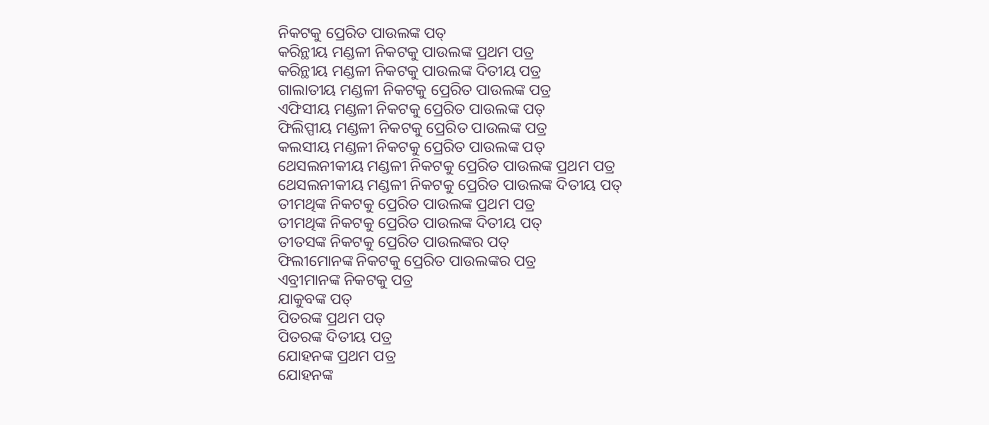ନିକଟକୁ ପ୍ରେରିତ ପାଉଲଙ୍କ ପତ୍
କରିନ୍ଥୀୟ ମଣ୍ଡଳୀ ନିକଟକୁ ପାଉଲଙ୍କ ପ୍ରଥମ ପତ୍ର
କରିନ୍ଥୀୟ ମଣ୍ଡଳୀ ନିକଟକୁ ପାଉଲଙ୍କ ଦିତୀୟ ପତ୍ର
ଗାଲାତୀୟ ମଣ୍ଡଳୀ ନିକଟକୁ ପ୍ରେରିତ ପାଉଲଙ୍କ ପତ୍ର
ଏଫିସୀୟ ମଣ୍ଡଳୀ ନିକଟକୁ ପ୍ରେରିତ ପାଉଲଙ୍କ ପତ୍
ଫିଲିପ୍ପୀୟ ମଣ୍ଡଳୀ ନିକଟକୁ ପ୍ରେରିତ ପାଉଲଙ୍କ ପତ୍ର
କଲସୀୟ ମଣ୍ଡଳୀ ନିକଟକୁ ପ୍ରେରିତ ପାଉଲଙ୍କ ପତ୍
ଥେସଲନୀକୀୟ ମଣ୍ଡଳୀ ନିକଟକୁ ପ୍ରେରିତ ପାଉଲଙ୍କ ପ୍ରଥମ ପତ୍ର
ଥେସଲନୀକୀୟ ମଣ୍ଡଳୀ ନିକଟକୁ ପ୍ରେରିତ ପାଉଲଙ୍କ ଦିତୀୟ ପତ୍
ତୀମଥିଙ୍କ ନିକଟକୁ ପ୍ରେରିତ ପାଉଲଙ୍କ ପ୍ରଥମ ପତ୍ର
ତୀମଥିଙ୍କ ନିକଟକୁ ପ୍ରେରିତ ପାଉଲଙ୍କ ଦିତୀୟ ପତ୍
ତୀତସଙ୍କ ନିକଟକୁ ପ୍ରେରିତ ପାଉଲଙ୍କର ପତ୍
ଫିଲୀମୋନଙ୍କ ନିକଟକୁ ପ୍ରେରିତ ପାଉଲଙ୍କର ପତ୍ର
ଏବ୍ରୀମାନଙ୍କ ନିକଟକୁ ପତ୍ର
ଯାକୁବଙ୍କ ପତ୍
ପିତରଙ୍କ ପ୍ରଥମ ପତ୍
ପିତରଙ୍କ ଦିତୀୟ ପତ୍ର
ଯୋହନଙ୍କ ପ୍ରଥମ ପତ୍ର
ଯୋହନଙ୍କ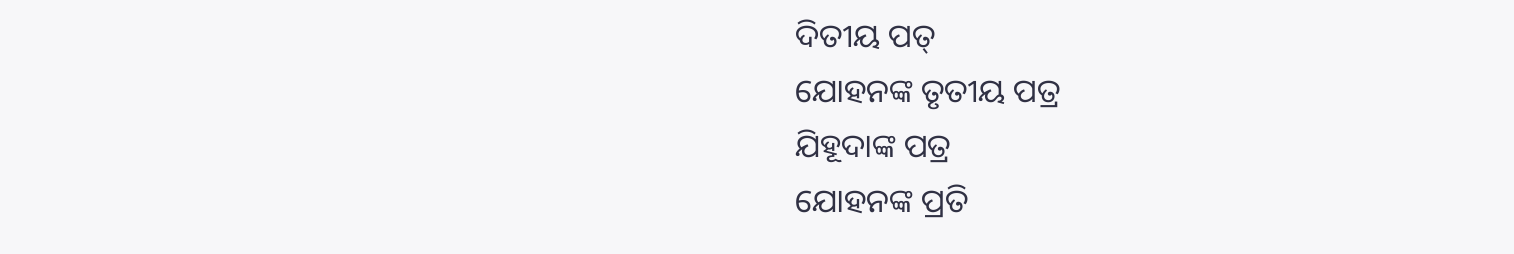ଦିତୀୟ ପତ୍
ଯୋହନଙ୍କ ତୃତୀୟ ପତ୍ର
ଯିହୂଦାଙ୍କ ପତ୍ର
ଯୋହନଙ୍କ ପ୍ରତି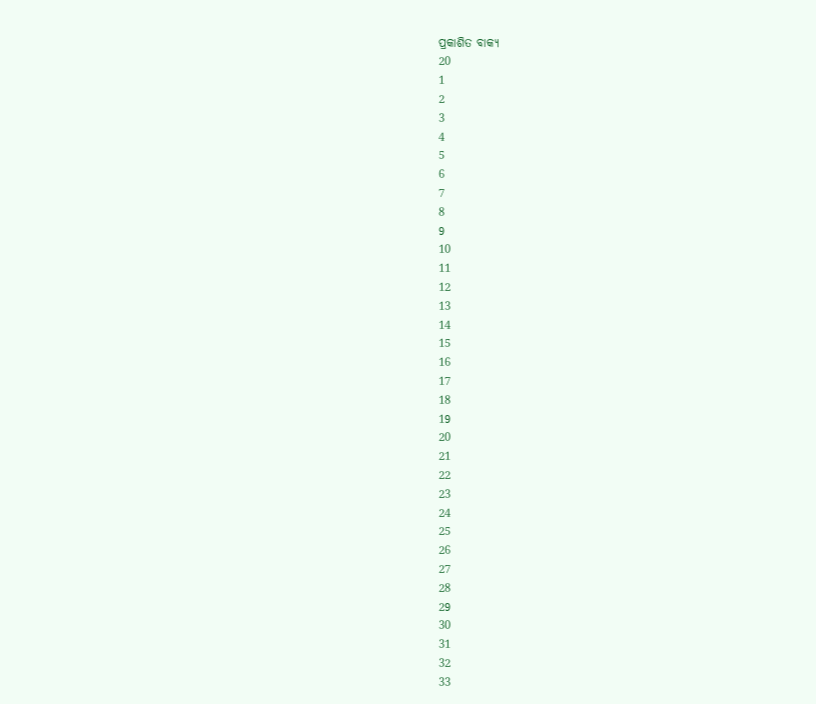ପ୍ରକାଶିତ ବାକ୍ୟ
20
1
2
3
4
5
6
7
8
9
10
11
12
13
14
15
16
17
18
19
20
21
22
23
24
25
26
27
28
29
30
31
32
33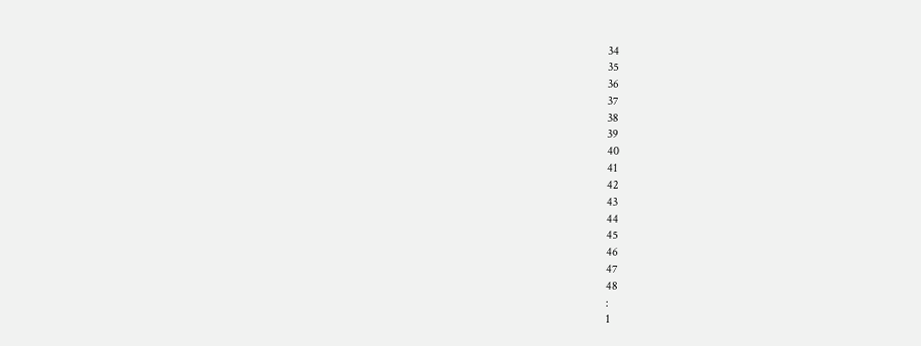34
35
36
37
38
39
40
41
42
43
44
45
46
47
48
:
1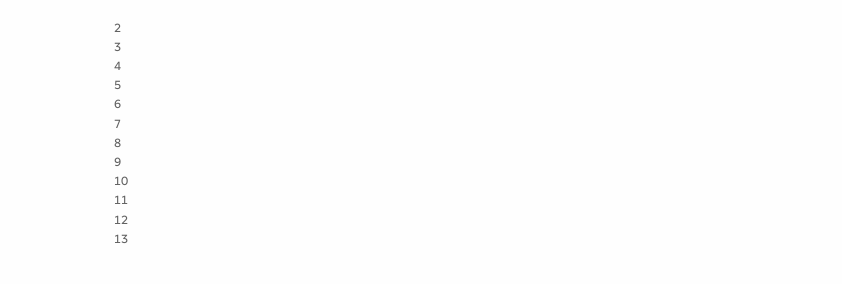2
3
4
5
6
7
8
9
10
11
12
13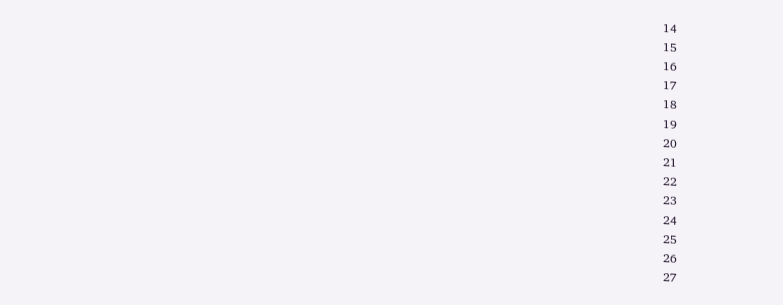14
15
16
17
18
19
20
21
22
23
24
25
26
27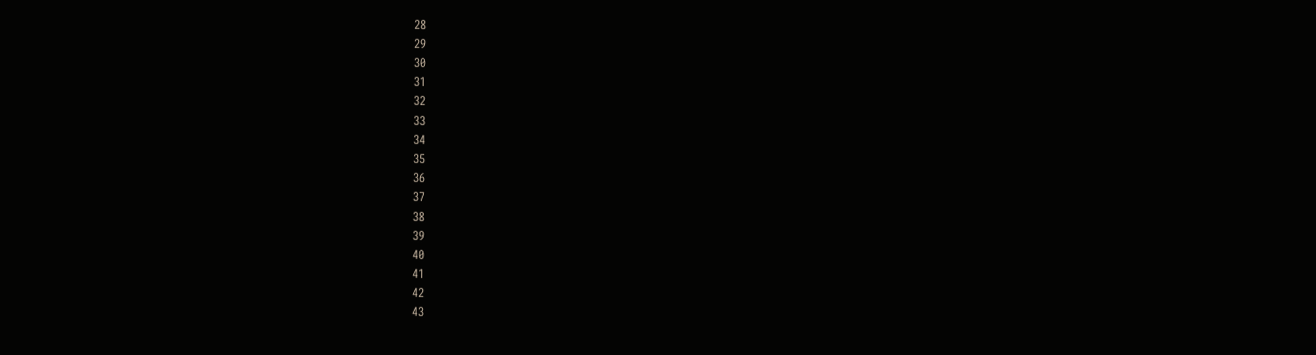28
29
30
31
32
33
34
35
36
37
38
39
40
41
42
43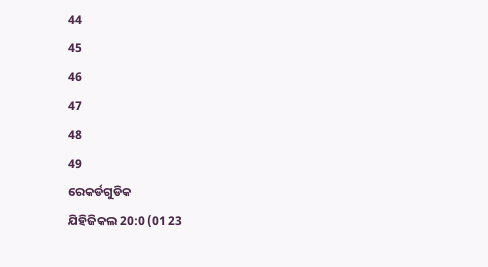44
45
46
47
48
49
ରେକର୍ଡଗୁଡିକ
ଯିହିଜିକଲ 20:0 (01 23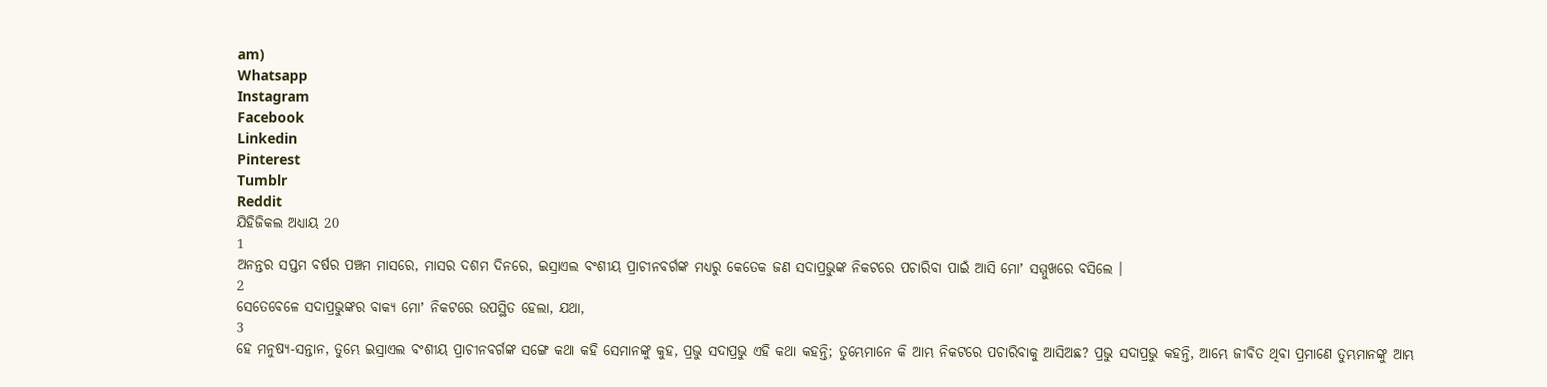am)
Whatsapp
Instagram
Facebook
Linkedin
Pinterest
Tumblr
Reddit
ଯିହିଜିକଲ ଅଧ୍ୟାୟ 20
1
ଅନନ୍ତର ସପ୍ତମ ବର୍ଷର ପଞ୍ଚମ ମାସରେ, ମାସର ଦଶମ ଦିନରେ, ଇସ୍ରାଏଲ ବଂଶୀୟ ପ୍ରାଚୀନବର୍ଗଙ୍କ ମଧ୍ୟରୁ କେତେକ ଜଣ ସଦାପ୍ରଭୁଙ୍କ ନିକଟରେ ପଚାରିବା ପାଇଁ ଆସି ମୋʼ ସମ୍ମୁଖରେ ବସିଲେ ।
2
ସେତେବେଳେ ସଦାପ୍ରଭୁଙ୍କର ବାକ୍ୟ ମୋʼ ନିକଟରେ ଉପସ୍ଥିତ ହେଲା, ଯଥା,
3
ହେ ମନୁଷ୍ୟ-ସନ୍ତାନ, ତୁମ୍ଭେ ଇସ୍ରାଏଲ ବଂଶୀୟ ପ୍ରାଚୀନବର୍ଗଙ୍କ ସଙ୍ଗେ କଥା କହି ସେମାନଙ୍କୁ କୁହ, ପ୍ରଭୁ ସଦାପ୍ରଭୁ ଏହି କଥା କହନ୍ତି; ତୁମ୍ଭେମାନେ କି ଆମ୍ଭ ନିକଟରେ ପଚାରିବାକୁ ଆସିଅଛ? ପ୍ରଭୁ ସଦାପ୍ରଭୁ କହନ୍ତି, ଆମ୍ଭେ ଜୀବିତ ଥିବା ପ୍ରମାଣେ ତୁମ୍ଭମାନଙ୍କୁ ଆମ୍ଭ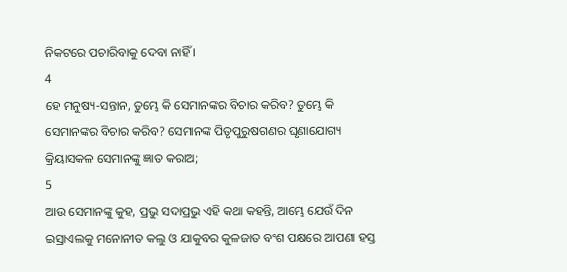ନିକଟରେ ପଚାରିବାକୁ ଦେବା ନାହିଁ ।
4
ହେ ମନୁଷ୍ୟ-ସନ୍ତାନ, ତୁମ୍ଭେ କି ସେମାନଙ୍କର ବିଚାର କରିବ? ତୁମ୍ଭେ କି ସେମାନଙ୍କର ବିଚାର କରିବ? ସେମାନଙ୍କ ପିତୃପୁରୁଷଗଣର ଘୃଣାଯୋଗ୍ୟ କ୍ରିୟାସକଳ ସେମାନଙ୍କୁ ଜ୍ଞାତ କରାଅ;
5
ଆଉ ସେମାନଙ୍କୁ କୁହ, ପ୍ରଭୁ ସଦାପ୍ରଭୁ ଏହି କଥା କହନ୍ତି, ଆମ୍ଭେ ଯେଉଁ ଦିନ ଇସ୍ରାଏଲକୁ ମନୋନୀତ କଲୁ ଓ ଯାକୁବର କୁଳଜାତ ବଂଶ ପକ୍ଷରେ ଆପଣା ହସ୍ତ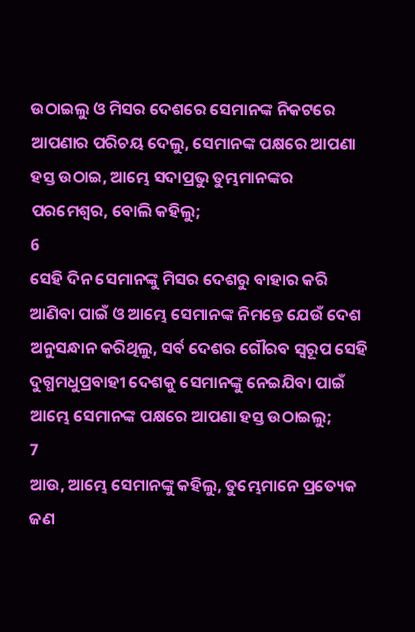ଉଠାଇଲୁ ଓ ମିସର ଦେଶରେ ସେମାନଙ୍କ ନିକଟରେ ଆପଣାର ପରିଚୟ ଦେଲୁ, ସେମାନଙ୍କ ପକ୍ଷରେ ଆପଣା ହସ୍ତ ଉଠାଇ, ଆମ୍ଭେ ସଦାପ୍ରଭୁ ତୁମ୍ଭମାନଙ୍କର ପରମେଶ୍ଵର, ବୋଲି କହିଲୁ;
6
ସେହି ଦିନ ସେମାନଙ୍କୁ ମିସର ଦେଶରୁ ବାହାର କରି ଆଣିବା ପାଇଁ ଓ ଆମ୍ଭେ ସେମାନଙ୍କ ନିମନ୍ତେ ଯେଉଁ ଦେଶ ଅନୁସନ୍ଧାନ କରିଥିଲୁ, ସର୍ବ ଦେଶର ଗୌରବ ସ୍ଵରୂପ ସେହି ଦୁଗ୍ଧମଧୁପ୍ରବାହୀ ଦେଶକୁ ସେମାନଙ୍କୁ ନେଇଯିବା ପାଇଁ ଆମ୍ଭେ ସେମାନଙ୍କ ପକ୍ଷରେ ଆପଣା ହସ୍ତ ଉଠାଇଲୁ;
7
ଆଉ, ଆମ୍ଭେ ସେମାନଙ୍କୁ କହିଲୁ, ତୁମ୍ଭେମାନେ ପ୍ରତ୍ୟେକ ଜଣ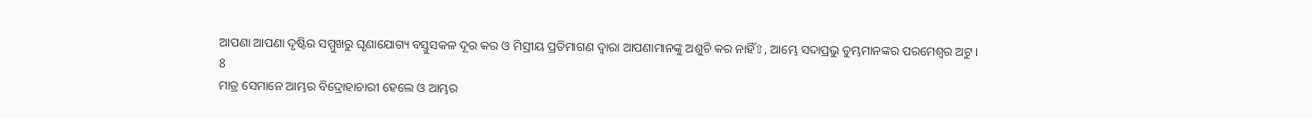ଆପଣା ଆପଣା ଦୃଷ୍ଟିର ସମ୍ମୁଖରୁ ଘୃଣାଯୋଗ୍ୟ ବସ୍ତୁସକଳ ଦୂର କର ଓ ମିସ୍ରୀୟ ପ୍ରତିମାଗଣ ଦ୍ଵାରା ଆପଣାମାନଙ୍କୁ ଅଶୁଚି କର ନାହିଁ⇧, ଆମ୍ଭେ ସଦାପ୍ରଭୁ ତୁମ୍ଭମାନଙ୍କର ପରମେଶ୍ଵର ଅଟୁ ।
8
ମାତ୍ର ସେମାନେ ଆମ୍ଭର ବିଦ୍ରୋହାଚାରୀ ହେଲେ ଓ ଆମ୍ଭର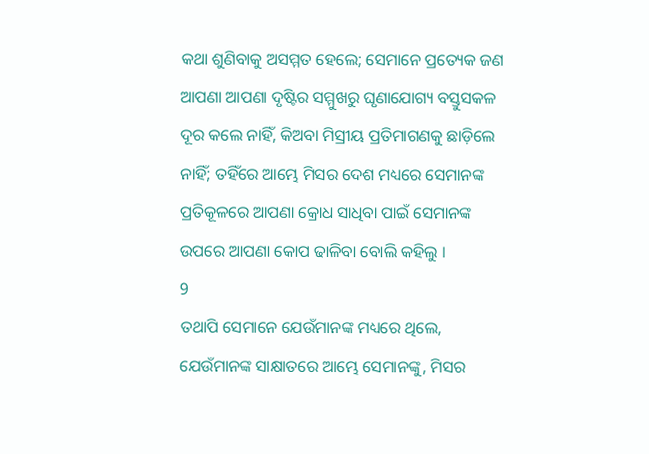କଥା ଶୁଣିବାକୁ ଅସମ୍ମତ ହେଲେ; ସେମାନେ ପ୍ରତ୍ୟେକ ଜଣ ଆପଣା ଆପଣା ଦୃଷ୍ଟିର ସମ୍ମୁଖରୁ ଘୃଣାଯୋଗ୍ୟ ବସ୍ତୁସକଳ ଦୂର କଲେ ନାହିଁ, କିଅବା ମିସ୍ରୀୟ ପ୍ରତିମାଗଣକୁ ଛାଡ଼ିଲେ ନାହିଁ; ତହିଁରେ ଆମ୍ଭେ ମିସର ଦେଶ ମଧ୍ୟରେ ସେମାନଙ୍କ ପ୍ରତିକୂଳରେ ଆପଣା କ୍ରୋଧ ସାଧିବା ପାଇଁ ସେମାନଙ୍କ ଉପରେ ଆପଣା କୋପ ଢାଳିବା ବୋଲି କହିଲୁ ।
9
ତଥାପି ସେମାନେ ଯେଉଁମାନଙ୍କ ମଧ୍ୟରେ ଥିଲେ, ଯେଉଁମାନଙ୍କ ସାକ୍ଷାତରେ ଆମ୍ଭେ ସେମାନଙ୍କୁ, ମିସର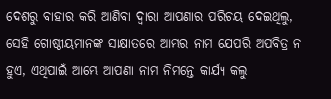ଦେଶରୁ ବାହାର କରି ଆଣିବା ଦ୍ଵାରା ଆପଣାର ପରିଚୟ ଦେଇଥିଲୁ, ସେହି ଗୋଷ୍ଠୀୟମାନଙ୍କ ସାକ୍ଷାତରେ ଆମ୍ଭର ନାମ ଯେପରି ଅପବିତ୍ର ନ ହୁଏ, ଏଥିପାଇଁ ଆମ୍ଭେ ଆପଣା ନାମ ନିମନ୍ତେ କାର୍ଯ୍ୟ କଲୁ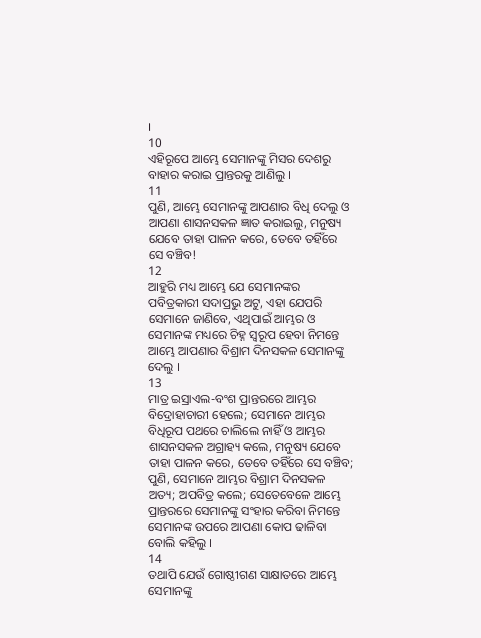।
10
ଏହିରୂପେ ଆମ୍ଭେ ସେମାନଙ୍କୁ ମିସର ଦେଶରୁ ବାହାର କରାଇ ପ୍ରାନ୍ତରକୁ ଆଣିଲୁ ।
11
ପୁଣି, ଆମ୍ଭେ ସେମାନଙ୍କୁ ଆପଣାର ବିଧି ଦେଲୁ ଓ ଆପଣା ଶାସନସକଳ ଜ୍ଞାତ କରାଇଲୁ, ମନୁଷ୍ୟ ଯେବେ ତାହା ପାଳନ କରେ, ତେବେ ତହିଁରେ ସେ ବଞ୍ଚିବ!
12
ଆହୁରି ମଧ୍ୟ ଆମ୍ଭେ ଯେ ସେମାନଙ୍କର ପବିତ୍ରକାରୀ ସଦାପ୍ରଭୁ ଅଟୁ, ଏହା ଯେପରି ସେମାନେ ଜାଣିବେ, ଏଥିପାଇଁ ଆମ୍ଭର ଓ ସେମାନଙ୍କ ମଧ୍ୟରେ ଚିହ୍ନ ସ୍ଵରୂପ ହେବା ନିମନ୍ତେ ଆମ୍ଭେ ଆପଣାର ବିଶ୍ରାମ ଦିନସକଳ ସେମାନଙ୍କୁ ଦେଲୁ ।
13
ମାତ୍ର ଇସ୍ରାଏଲ-ବଂଶ ପ୍ରାନ୍ତରରେ ଆମ୍ଭର ବିଦ୍ରୋହାଚାରୀ ହେଲେ; ସେମାନେ ଆମ୍ଭର ବିଧିରୂପ ପଥରେ ଚାଲିଲେ ନାହିଁ ଓ ଆମ୍ଭର ଶାସନସକଳ ଅଗ୍ରାହ୍ୟ କଲେ, ମନୁଷ୍ୟ ଯେବେ ତାହା ପାଳନ କରେ, ତେବେ ତହିଁରେ ସେ ବଞ୍ଚିବ; ପୁଣି, ସେମାନେ ଆମ୍ଭର ବିଶ୍ରାମ ଦିନସକଳ ଅତ୍ୟ; ଅପବିତ୍ର କଲେ; ସେତେବେଳେ ଆମ୍ଭେ ପ୍ରାନ୍ତରରେ ସେମାନଙ୍କୁ ସଂହାର କରିବା ନିମନ୍ତେ ସେମାନଙ୍କ ଉପରେ ଆପଣା କୋପ ଢାଳିବା ବୋଲି କହିଲୁ ।
14
ତଥାପି ଯେଉଁ ଗୋଷ୍ଠୀଗଣ ସାକ୍ଷାତରେ ଆମ୍ଭେ ସେମାନଙ୍କୁ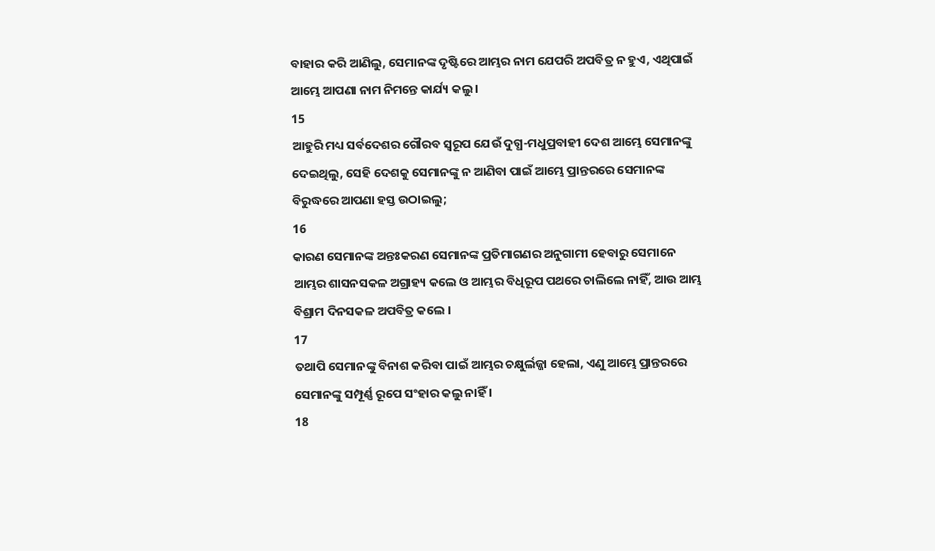ବାହାର କରି ଆଣିଲୁ, ସେମାନଙ୍କ ଦୃଷ୍ଟିରେ ଆମ୍ଭର ନାମ ଯେପରି ଅପବିତ୍ର ନ ହୁଏ, ଏଥିପାଇଁ ଆମ୍ଭେ ଆପଣା ନାମ ନିମନ୍ତେ କାର୍ଯ୍ୟ କଲୁ ।
15
ଆହୁରି ମଧ୍ୟ ସର୍ବଦେଶର ଗୌରବ ସ୍ଵରୂପ ଯେଉଁ ଦୁଗ୍ଧ-ମଧୁପ୍ରବାହୀ ଦେଶ ଆମ୍ଭେ ସେମାନଙ୍କୁ ଦେଇଥିଲୁ, ସେହି ଦେଶକୁ ସେମାନଙ୍କୁ ନ ଆଣିବା ପାଇଁ ଆମ୍ଭେ ପ୍ରାନ୍ତରରେ ସେମାନଙ୍କ ବିରୁଦ୍ଧରେ ଆପଣା ହସ୍ତ ଉଠାଇଲୁ;
16
କାରଣ ସେମାନଙ୍କ ଅନ୍ତଃକରଣ ସେମାନଙ୍କ ପ୍ରତିମାଗଣର ଅନୁଗାମୀ ହେବାରୁ ସେମାନେ ଆମ୍ଭର ଶାସନସକଳ ଅଗ୍ରାହ୍ୟ କଲେ ଓ ଆମ୍ଭର ବିଧିରୂପ ପଥରେ ଚାଲିଲେ ନାହିଁ, ଆଉ ଆମ୍ଭ ବିଶ୍ରାମ ଦିନସକଳ ଅପବିତ୍ର କଲେ ।
17
ତଥାପି ସେମାନଙ୍କୁ ବିନାଶ କରିବା ପାଇଁ ଆମ୍ଭର ଚକ୍ଷୁର୍ଲଜ୍ଜା ହେଲା, ଏଣୁ ଆମ୍ଭେ ପ୍ରାନ୍ତରରେ ସେମାନଙ୍କୁ ସମ୍ପୂର୍ଣ୍ଣ ରୂପେ ସଂହାର କଲୁ ନାହିଁ ।
18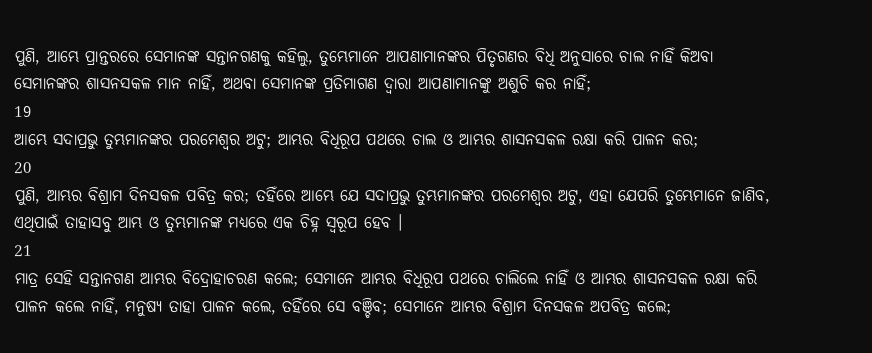ପୁଣି, ଆମ୍ଭେ ପ୍ରାନ୍ତରରେ ସେମାନଙ୍କ ସନ୍ତାନଗଣକୁ କହିଲୁ, ତୁମ୍ଭେମାନେ ଆପଣାମାନଙ୍କର ପିତୃଗଣର ବିଧି ଅନୁସାରେ ଚାଲ ନାହିଁ କିଅବା ସେମାନଙ୍କର ଶାସନସକଳ ମାନ ନାହିଁ, ଅଥବା ସେମାନଙ୍କ ପ୍ରତିମାଗଣ ଦ୍ଵାରା ଆପଣାମାନଙ୍କୁ ଅଶୁଚି କର ନାହିଁ;
19
ଆମ୍ଭେ ସଦାପ୍ରଭୁ ତୁମ୍ଭମାନଙ୍କର ପରମେଶ୍ଵର ଅଟୁ; ଆମ୍ଭର ବିଧିରୂପ ପଥରେ ଚାଲ ଓ ଆମ୍ଭର ଶାସନସକଳ ରକ୍ଷା କରି ପାଳନ କର;
20
ପୁଣି, ଆମ୍ଭର ବିଶ୍ରାମ ଦିନସକଳ ପବିତ୍ର କର; ତହିଁରେ ଆମ୍ଭେ ଯେ ସଦାପ୍ରଭୁ ତୁମ୍ଭମାନଙ୍କର ପରମେଶ୍ଵର ଅଟୁ, ଏହା ଯେପରି ତୁମ୍ଭେମାନେ ଜାଣିବ, ଏଥିପାଇଁ ତାହାସବୁ ଆମ୍ଭ ଓ ତୁମ୍ଭମାନଙ୍କ ମଧ୍ୟରେ ଏକ ଚିହ୍ନ ସ୍ଵରୂପ ହେବ ।
21
ମାତ୍ର ସେହି ସନ୍ତାନଗଣ ଆମ୍ଭର ବିଦ୍ରୋହାଚରଣ କଲେ; ସେମାନେ ଆମ୍ଭର ବିଧିରୂପ ପଥରେ ଚାଲିଲେ ନାହିଁ ଓ ଆମ୍ଭର ଶାସନସକଳ ରକ୍ଷା କରି ପାଳନ କଲେ ନାହିଁ, ମନୁଷ୍ୟ ତାହା ପାଳନ କଲେ, ତହିଁରେ ସେ ବଞ୍ଚିବ; ସେମାନେ ଆମ୍ଭର ବିଶ୍ରାମ ଦିନସକଳ ଅପବିତ୍ର କଲେ;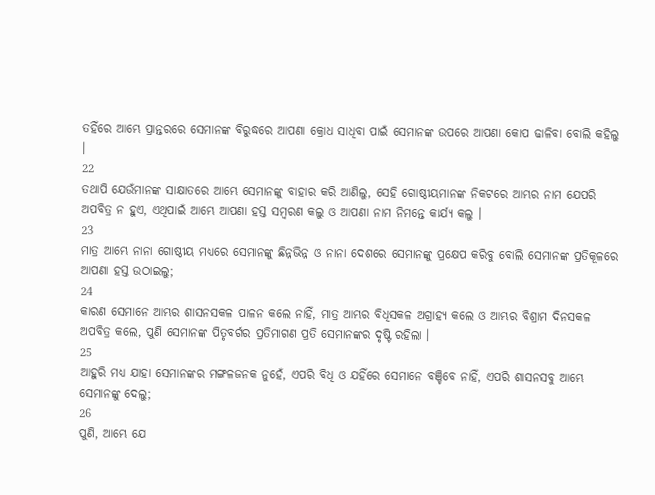ତହିଁରେ ଆମ୍ଭେ ପ୍ରାନ୍ତରରେ ସେମାନଙ୍କ ବିରୁଦ୍ଧରେ ଆପଣା କ୍ରୋଧ ସାଧିବା ପାଇଁ ସେମାନଙ୍କ ଉପରେ ଆପଣା କୋପ ଢାଳିବା ବୋଲି କହିଲୁ ।
22
ତଥାପି ଯେଉଁମାନଙ୍କ ସାକ୍ଷାତରେ ଆମ୍ଭେ ସେମାନଙ୍କୁ ବାହାର କରି ଆଣିଲୁ, ସେହି ଗୋଷ୍ଠୀୟମାନଙ୍କ ନିକଟରେ ଆମ୍ଭର ନାମ ଯେପରି ଅପବିତ୍ର ନ ହୁଏ, ଏଥିପାଇଁ ଆମ୍ଭେ ଆପଣା ହସ୍ତ ସମ୍ଵରଣ କଲୁ ଓ ଆପଣା ନାମ ନିମନ୍ତେ କାର୍ଯ୍ୟ କଲୁ ।
23
ମାତ୍ର ଆମ୍ଭେ ନାନା ଗୋଷ୍ଠୀୟ ମଧ୍ୟରେ ସେମାନଙ୍କୁ ଛିନ୍ନଭିନ୍ନ ଓ ନାନା ଦେଶରେ ସେମାନଙ୍କୁ ପ୍ରକ୍ଷେପ କରିବୁ ବୋଲି ସେମାନଙ୍କ ପ୍ରତିକୂଳରେ ଆପଣା ହସ୍ତ ଉଠାଇଲୁ;
24
କାରଣ ସେମାନେ ଆମ୍ଭର ଶାସନସକଳ ପାଳନ କଲେ ନାହିଁ, ମାତ୍ର ଆମ୍ଭର ବିଧିସକଳ ଅଗ୍ରାହ୍ୟ କଲେ ଓ ଆମ୍ଭର ବିଶ୍ରାମ ଦିନସକଳ ଅପବିତ୍ର କଲେ, ପୁଣି ସେମାନଙ୍କ ପିତୃବର୍ଗର ପ୍ରତିମାଗଣ ପ୍ରତି ସେମାନଙ୍କର ଦୃଷ୍ଟି ରହିଲା ।
25
ଆହୁରି ମଧ୍ୟ ଯାହା ସେମାନଙ୍କର ମଙ୍ଗଳଜନକ ନୁହେଁ, ଏପରି ବିଧି ଓ ଯହିଁରେ ସେମାନେ ବଞ୍ଚିବେ ନାହିଁ, ଏପରି ଶାସନସବୁ ଆମ୍ଭେ ସେମାନଙ୍କୁ ଦେଲୁ;
26
ପୁଣି, ଆମ୍ଭେ ଯେ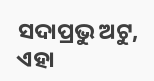ସଦାପ୍ରଭୁ ଅଟୁ, ଏହା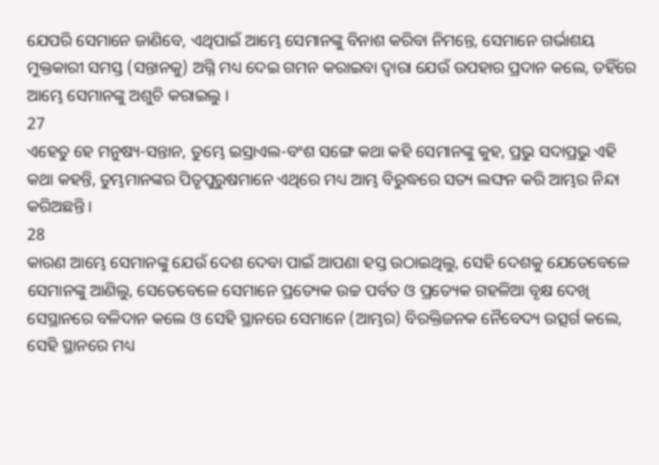ଯେପରି ସେମାନେ ଜାଣିବେ, ଏଥିପାଇଁ ଆମ୍ଭେ ସେମାନଙ୍କୁ ବିନାଶ କରିବା ନିମନ୍ତେ, ସେମାନେ ଗର୍ଭାଶୟ ମୁକ୍ତକାରୀ ସମସ୍ତ (ସନ୍ତାନକୁ) ଅଗ୍ନି ମଧ୍ୟ ଦେଇ ଗମନ କରାଇବା ଦ୍ଵାରା ଯେଉଁ ଉପହାର ପ୍ରଦାନ କଲେ, ତହିଁରେ ଆମ୍ଭେ ସେମାନଙ୍କୁ ଅଶୁଚି କରାଇଲୁ ।
27
ଏହେତୁ ହେ ମନୁଷ୍ୟ-ସନ୍ତାନ, ତୁମ୍ଭେ ଇସ୍ରାଏଲ-ବଂଶ ସଙ୍ଗେ କଥା କହି ସେମାନଙ୍କୁ କୁହ, ପ୍ରଭୁ ସଦାପ୍ରଭୁ ଏହି କଥା କହନ୍ତି, ତୁମ୍ଭମାନଙ୍କର ପିତୃପୁରୁଷମାନେ ଏଥିରେ ମଧ୍ୟ ଆମ୍ଭ ବିରୁଦ୍ଧରେ ସତ୍ୟ ଲଙ୍ଘନ କରି ଆମ୍ଭର ନିନ୍ଦା କରିଅଛନ୍ତି ।
28
କାରଣ ଆମ୍ଭେ ସେମାନଙ୍କୁ ଯେଉଁ ଦେଶ ଦେବା ପାଇଁ ଆପଣା ହସ୍ତ ଉଠାଇଥିଲୁ, ସେହି ଦେଶକୁ ଯେତେବେଳେ ସେମାନଙ୍କୁ ଆଣିଲୁ, ସେତେବେଳେ ସେମାନେ ପ୍ରତ୍ୟେକ ଉଚ୍ଚ ପର୍ବତ ଓ ପ୍ରତ୍ୟେକ ଗହଳିଆ ବୃକ୍ଷ ଦେଖି ସେସ୍ଥାନରେ ବଳିଦାନ କଲେ ଓ ସେହି ସ୍ଥାନରେ ସେମାନେ (ଆମ୍ଭର) ବିରକ୍ତିଜନକ ନୈବେଦ୍ୟ ଉତ୍ସର୍ଗ କଲେ, ସେହି ସ୍ଥାନରେ ମଧ୍ୟ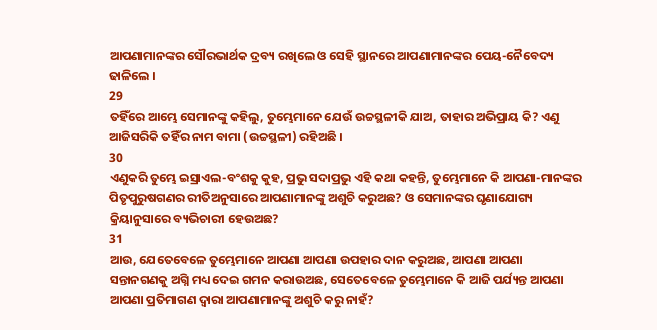ଆପଣାମାନଙ୍କର ସୌରଭାର୍ଥକ ଦ୍ରବ୍ୟ ରଖିଲେ ଓ ସେହି ସ୍ଥାନରେ ଆପଣାମାନଙ୍କର ପେୟ-ନୈବେଦ୍ୟ ଢାଳିଲେ ।
29
ତହିଁରେ ଆମ୍ଭେ ସେମାନଙ୍କୁ କହିଲୁ, ତୁମ୍ଭେମାନେ ଯେଉଁ ଉଚ୍ଚସ୍ଥଳୀକି ଯାଅ, ତାହାର ଅଭିପ୍ରାୟ କି? ଏଣୁ ଆଜିସରିକି ତହିଁର ନାମ ବାମା (ଉଚ୍ଚସ୍ଥଳୀ) ରହିଅଛି ।
30
ଏଣୁକରି ତୁମ୍ଭେ ଇସ୍ରାଏଲ-ବଂଶକୁ କୁହ, ପ୍ରଭୁ ସଦାପ୍ରଭୁ ଏହି କଥା କହନ୍ତି, ତୁମ୍ଭେମାନେ କି ଆପଣା-ମାନଙ୍କର ପିତୃପୁରୁଷଗଣର ରୀତିଅନୁସାରେ ଆପଣାମାନଙ୍କୁ ଅଶୁଚି କରୁଅଛ? ଓ ସେମାନଙ୍କର ଘୃଣାଯୋଗ୍ୟ କ୍ରିୟାନୁସାରେ ବ୍ୟଭିଚାରୀ ହେଉଅଛ?
31
ଆଉ, ଯେତେବେଳେ ତୁମ୍ଭେମାନେ ଆପଣା ଆପଣା ଉପହାର ଦାନ କରୁଅଛ, ଆପଣା ଆପଣା ସନ୍ତାନଗଣକୁ ଅଗ୍ନି ମଧ୍ୟ ଦେଇ ଗମନ କରାଉଅଛ, ସେତେବେଳେ ତୁମ୍ଭେମାନେ କି ଆଜି ପର୍ଯ୍ୟନ୍ତ ଆପଣା ଆପଣା ପ୍ରତିମାଗଣ ଦ୍ଵାରା ଆପଣାମାନଙ୍କୁ ଅଶୁଚି କରୁ ନାହଁ?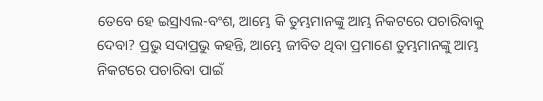ତେବେ ହେ ଇସ୍ରାଏଲ-ବଂଶ, ଆମ୍ଭେ କି ତୁମ୍ଭମାନଙ୍କୁ ଆମ୍ଭ ନିକଟରେ ପଚାରିବାକୁ ଦେବା? ପ୍ରଭୁ ସଦାପ୍ରଭୁ କହନ୍ତି, ଆମ୍ଭେ ଜୀବିତ ଥିବା ପ୍ରମାଣେ ତୁମ୍ଭମାନଙ୍କୁ ଆମ୍ଭ ନିକଟରେ ପଚାରିବା ପାଇଁ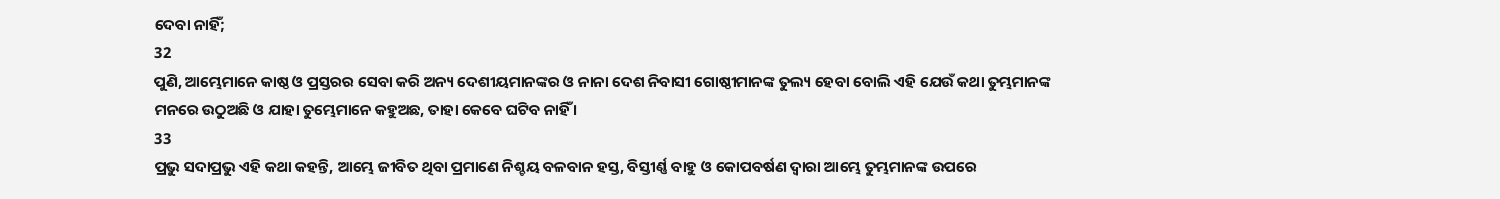ଦେବା ନାହିଁ;
32
ପୁଣି, ଆମ୍ଭେମାନେ କାଷ୍ଠ ଓ ପ୍ରସ୍ତରର ସେବା କରି ଅନ୍ୟ ଦେଶୀୟମାନଙ୍କର ଓ ନାନା ଦେଶ ନିବାସୀ ଗୋଷ୍ଠୀମାନଙ୍କ ତୁଲ୍ୟ ହେବା ବୋଲି ଏହି ଯେଉଁ କଥା ତୁମ୍ଭମାନଙ୍କ ମନରେ ଉଠୁଅଛି ଓ ଯାହା ତୁମ୍ଭେମାନେ କହୁଅଛ, ତାହା କେବେ ଘଟିବ ନାହିଁ ।
33
ପ୍ରଭୁ ସଦାପ୍ରଭୁ ଏହି କଥା କହନ୍ତି, ଆମ୍ଭେ ଜୀବିତ ଥିବା ପ୍ରମାଣେ ନିଶ୍ଚୟ ବଳବାନ ହସ୍ତ, ବିସ୍ତୀର୍ଣ୍ଣ ବାହୁ ଓ କୋପବର୍ଷଣ ଦ୍ଵାରା ଆମ୍ଭେ ତୁମ୍ଭମାନଙ୍କ ଉପରେ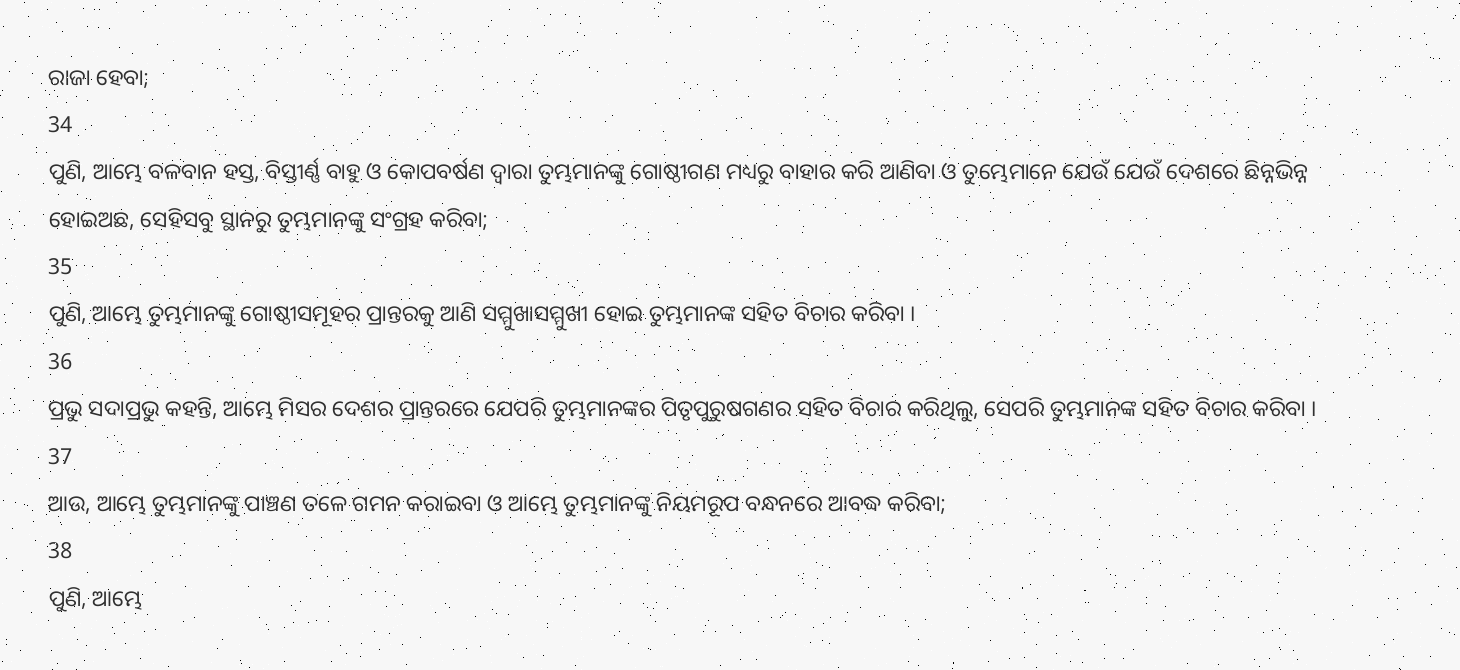ରାଜା ହେବା;
34
ପୁଣି, ଆମ୍ଭେ ବଳବାନ ହସ୍ତ, ବିସ୍ତୀର୍ଣ୍ଣ ବାହୁ ଓ କୋପବର୍ଷଣ ଦ୍ଵାରା ତୁମ୍ଭମାନଙ୍କୁ ଗୋଷ୍ଠୀଗଣ ମଧ୍ୟରୁ ବାହାର କରି ଆଣିବା ଓ ତୁମ୍ଭେମାନେ ଯେଉଁ ଯେଉଁ ଦେଶରେ ଛିନ୍ନଭିନ୍ନ ହୋଇଅଛ, ସେହିସବୁ ସ୍ଥାନରୁ ତୁମ୍ଭମାନଙ୍କୁ ସଂଗ୍ରହ କରିବା;
35
ପୁଣି, ଆମ୍ଭେ ତୁମ୍ଭମାନଙ୍କୁ ଗୋଷ୍ଠୀସମୂହର ପ୍ରାନ୍ତରକୁ ଆଣି ସମ୍ମୁଖାସମ୍ମୁଖୀ ହୋଇ ତୁମ୍ଭମାନଙ୍କ ସହିତ ବିଚାର କରିବା ।
36
ପ୍ରଭୁ ସଦାପ୍ରଭୁ କହନ୍ତି, ଆମ୍ଭେ ମିସର ଦେଶର ପ୍ରାନ୍ତରରେ ଯେପରି ତୁମ୍ଭମାନଙ୍କର ପିତୃପୁରୁଷଗଣର ସହିତ ବିଚାର କରିଥିଲୁ, ସେପରି ତୁମ୍ଭମାନଙ୍କ ସହିତ ବିଚାର କରିବା ।
37
ଆଉ, ଆମ୍ଭେ ତୁମ୍ଭମାନଙ୍କୁ ପାଞ୍ଚଣ ତଳେ ଗମନ କରାଇବା ଓ ଆମ୍ଭେ ତୁମ୍ଭମାନଙ୍କୁ ନିୟମରୂପ ବନ୍ଧନରେ ଆବଦ୍ଧ କରିବା;
38
ପୁଣି, ଆମ୍ଭେ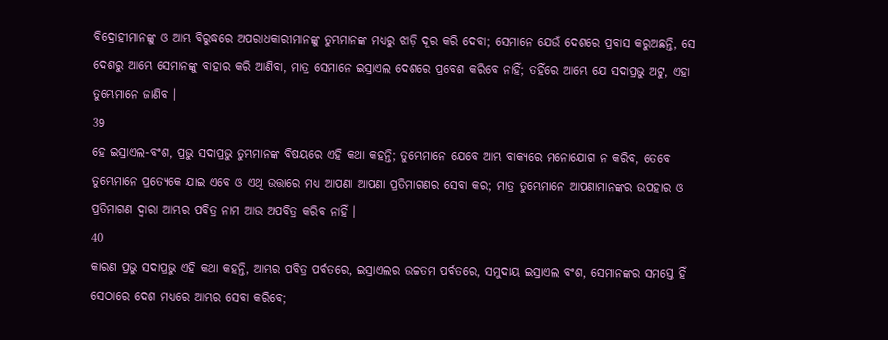ବିଦ୍ରୋହୀମାନଙ୍କୁ ଓ ଆମ୍ଭ ବିରୁଦ୍ଧରେ ଅପରାଧକାରୀମାନଙ୍କୁ ତୁମ୍ଭମାନଙ୍କ ମଧ୍ୟରୁ ଝାଡ଼ି ଦୂର କରି ଦେବା; ସେମାନେ ଯେଉଁ ଦେଶରେ ପ୍ରବାସ କରୁଅଛନ୍ତି, ସେ ଦେଶରୁ ଆମ୍ଭେ ସେମାନଙ୍କୁ ବାହାର କରି ଆଣିବା, ମାତ୍ର ସେମାନେ ଇସ୍ରାଏଲ ଦେଶରେ ପ୍ରବେଶ କରିବେ ନାହିଁ; ତହିଁରେ ଆମ୍ଭେ ଯେ ସଦାପ୍ରଭୁ ଅଟୁ, ଏହା ତୁମ୍ଭେମାନେ ଜାଣିବ ।
39
ହେ ଇସ୍ରାଏଲ-ବଂଶ, ପ୍ରଭୁ ସଦାପ୍ରଭୁ ତୁମ୍ଭମାନଙ୍କ ବିଷୟରେ ଏହି କଥା କହନ୍ତି; ତୁମ୍ଭେମାନେ ଯେବେ ଆମ୍ଭ ବାକ୍ୟରେ ମନୋଯୋଗ ନ କରିବ, ତେବେ ତୁମ୍ଭେମାନେ ପ୍ରତ୍ୟେକେ ଯାଇ ଏବେ ଓ ଏଥି ଉତ୍ତାରେ ମଧ୍ୟ ଆପଣା ଆପଣା ପ୍ରତିମାଗଣର ସେବା କର; ମାତ୍ର ତୁମ୍ଭେମାନେ ଆପଣାମାନଙ୍କର ଉପହାର ଓ ପ୍ରତିମାଗଣ ଦ୍ଵାରା ଆମ୍ଭର ପବିତ୍ର ନାମ ଆଉ ଅପବିତ୍ର କରିବ ନାହିଁ ।
40
କାରଣ ପ୍ରଭୁ ସଦାପ୍ରଭୁ ଏହି କଥା କହନ୍ତି, ଆମ୍ଭର ପବିତ୍ର ପର୍ବତରେ, ଇସ୍ରାଏଲର ଉଚ୍ଚତମ ପର୍ବତରେ, ସମୁଦାୟ ଇସ୍ରାଏଲ ବଂଶ, ସେମାନଙ୍କର ସମସ୍ତେ ହିଁ ସେଠାରେ ଦେଶ ମଧ୍ୟରେ ଆମ୍ଭର ସେବା କରିବେ;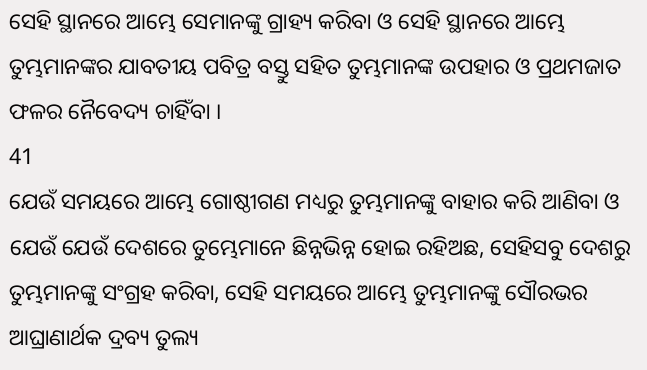ସେହି ସ୍ଥାନରେ ଆମ୍ଭେ ସେମାନଙ୍କୁ ଗ୍ରାହ୍ୟ କରିବା ଓ ସେହି ସ୍ଥାନରେ ଆମ୍ଭେ ତୁମ୍ଭମାନଙ୍କର ଯାବତୀୟ ପବିତ୍ର ବସ୍ତୁ ସହିତ ତୁମ୍ଭମାନଙ୍କ ଉପହାର ଓ ପ୍ରଥମଜାତ ଫଳର ନୈବେଦ୍ୟ ଚାହିଁବା ।
41
ଯେଉଁ ସମୟରେ ଆମ୍ଭେ ଗୋଷ୍ଠୀଗଣ ମଧ୍ୟରୁ ତୁମ୍ଭମାନଙ୍କୁ ବାହାର କରି ଆଣିବା ଓ ଯେଉଁ ଯେଉଁ ଦେଶରେ ତୁମ୍ଭେମାନେ ଛିନ୍ନଭିନ୍ନ ହୋଇ ରହିଅଛ, ସେହିସବୁ ଦେଶରୁ ତୁମ୍ଭମାନଙ୍କୁ ସଂଗ୍ରହ କରିବା, ସେହି ସମୟରେ ଆମ୍ଭେ ତୁମ୍ଭମାନଙ୍କୁ ସୌରଭର ଆଘ୍ରାଣାର୍ଥକ ଦ୍ରବ୍ୟ ତୁଲ୍ୟ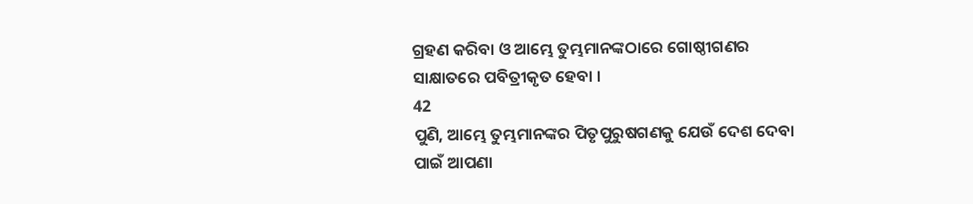ଗ୍ରହଣ କରିବା ଓ ଆମ୍ଭେ ତୁମ୍ଭମାନଙ୍କଠାରେ ଗୋଷ୍ଠୀଗଣର ସାକ୍ଷାତରେ ପବିତ୍ରୀକୃତ ହେବା ।
42
ପୁଣି, ଆମ୍ଭେ ତୁମ୍ଭମାନଙ୍କର ପିତୃପୁରୁଷଗଣକୁ ଯେଉଁ ଦେଶ ଦେବା ପାଇଁ ଆପଣା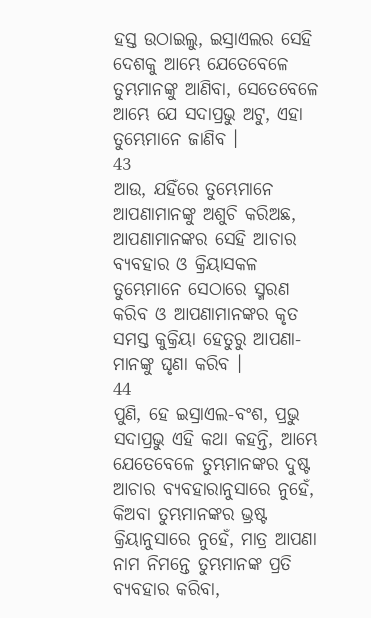ହସ୍ତ ଉଠାଇଲୁ, ଇସ୍ରାଏଲର ସେହି ଦେଶକୁ ଆମ୍ଭେ ଯେତେବେଳେ ତୁମ୍ଭମାନଙ୍କୁ ଆଣିବା, ସେତେବେଳେ ଆମ୍ଭେ ଯେ ସଦାପ୍ରଭୁ ଅଟୁ, ଏହା ତୁମ୍ଭେମାନେ ଜାଣିବ ।
43
ଆଉ, ଯହିଁରେ ତୁମ୍ଭେମାନେ ଆପଣାମାନଙ୍କୁ ଅଶୁଚି କରିଅଛ, ଆପଣାମାନଙ୍କର ସେହି ଆଚାର ବ୍ୟବହାର ଓ କ୍ରିୟାସକଳ ତୁମ୍ଭେମାନେ ସେଠାରେ ସ୍ମରଣ କରିବ ଓ ଆପଣାମାନଙ୍କର କୃତ ସମସ୍ତ କୁକ୍ରିୟା ହେତୁରୁ ଆପଣା-ମାନଙ୍କୁ ଘୃଣା କରିବ ।
44
ପୁଣି, ହେ ଇସ୍ରାଏଲ-ବଂଶ, ପ୍ରଭୁ ସଦାପ୍ରଭୁ ଏହି କଥା କହନ୍ତି, ଆମ୍ଭେ ଯେତେବେଳେ ତୁମ୍ଭମାନଙ୍କର ଦୁଷ୍ଟ ଆଚାର ବ୍ୟବହାରାନୁସାରେ ନୁହେଁ, କିଅବା ତୁମ୍ଭମାନଙ୍କର ଭ୍ରଷ୍ଟ କ୍ରିୟାନୁସାରେ ନୁହେଁ, ମାତ୍ର ଆପଣା ନାମ ନିମନ୍ତେ ତୁମ୍ଭମାନଙ୍କ ପ୍ରତି ବ୍ୟବହାର କରିବା,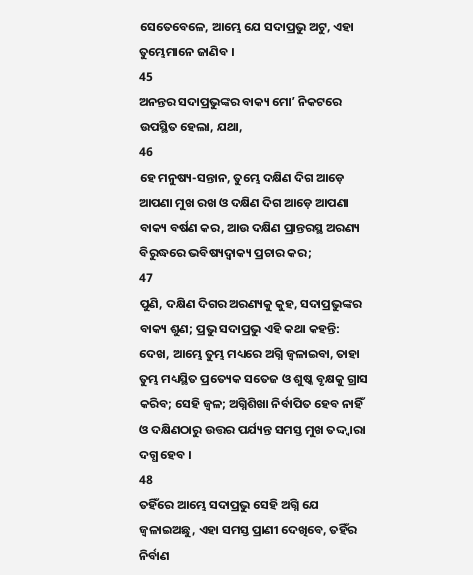ସେତେବେଳେ, ଆମ୍ଭେ ଯେ ସଦାପ୍ରଭୁ ଅଟୁ, ଏହା ତୁମ୍ଭେମାନେ ଜାଣିବ ।
45
ଅନନ୍ତର ସଦାପ୍ରଭୁଙ୍କର ବାକ୍ୟ ମୋʼ ନିକଟରେ ଉପସ୍ଥିତ ହେଲା, ଯଥା,
46
ହେ ମନୁଷ୍ୟ-ସନ୍ତାନ, ତୁମ୍ଭେ ଦକ୍ଷିଣ ଦିଗ ଆଡ଼େ ଆପଣା ମୁଖ ରଖ ଓ ଦକ୍ଷିଣ ଦିଗ ଆଡ଼େ ଆପଣା ବାକ୍ୟ ବର୍ଷଣ କର, ଆଉ ଦକ୍ଷିଣ ପ୍ରାନ୍ତରସ୍ଥ ଅରଣ୍ୟ ବିରୁଦ୍ଧରେ ଭବିଷ୍ୟଦ୍ବାକ୍ୟ ପ୍ରଚାର କର;
47
ପୁଣି, ଦକ୍ଷିଣ ଦିଗର ଅରଣ୍ୟକୁ କୁହ, ସଦାପ୍ରଭୁଙ୍କର ବାକ୍ୟ ଶୁଣ; ପ୍ରଭୁ ସଦାପ୍ରଭୁ ଏହି କଥା କହନ୍ତି: ଦେଖ, ଆମ୍ଭେ ତୁମ୍ଭ ମଧ୍ୟରେ ଅଗ୍ନି ଜ୍ଵଳାଇବା, ତାହା ତୁମ୍ଭ ମଧ୍ୟସ୍ଥିତ ପ୍ରତ୍ୟେକ ସତେଜ ଓ ଶୁଷ୍କ ବୃକ୍ଷକୁ ଗ୍ରାସ କରିବ; ସେହି ଜ୍ଵଳ; ଅଗ୍ନିଶିଖା ନିର୍ବାପିତ ହେବ ନାହିଁ ଓ ଦକ୍ଷିଣଠାରୁ ଉତ୍ତର ପର୍ଯ୍ୟନ୍ତ ସମସ୍ତ ମୁଖ ତଦ୍ଦ୍ଵାରା ଦଗ୍ଧ ହେବ ।
48
ତହିଁରେ ଆମ୍ଭେ ସଦାପ୍ରଭୁ ସେହି ଅଗ୍ନି ଯେ ଜ୍ଵଳାଇଅଛୁ, ଏହା ସମସ୍ତ ପ୍ରାଣୀ ଦେଖିବେ, ତହିଁର ନିର୍ବାଣ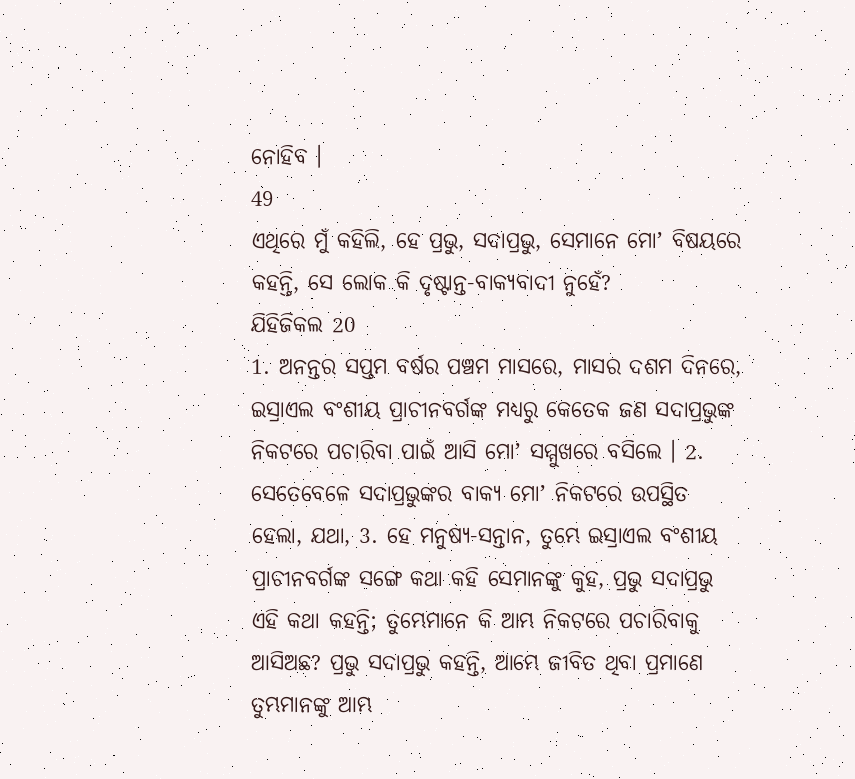ନୋହିବ ।
49
ଏଥିରେ ମୁଁ କହିଲି, ହେ ପ୍ରଭୁ, ସଦାପ୍ରଭୁ, ସେମାନେ ମୋʼ ବିଷୟରେ କହନ୍ତି, ସେ ଲୋକ କି ଦୃଷ୍ଟାନ୍ତ-ବାକ୍ୟବାଦୀ ନୁହେଁ?
ଯିହିଜିକଲ 20
1. ଅନନ୍ତର ସପ୍ତମ ବର୍ଷର ପଞ୍ଚମ ମାସରେ, ମାସର ଦଶମ ଦିନରେ, ଇସ୍ରାଏଲ ବଂଶୀୟ ପ୍ରାଚୀନବର୍ଗଙ୍କ ମଧ୍ୟରୁ କେତେକ ଜଣ ସଦାପ୍ରଭୁଙ୍କ ନିକଟରେ ପଚାରିବା ପାଇଁ ଆସି ମୋʼ ସମ୍ମୁଖରେ ବସିଲେ । 2. ସେତେବେଳେ ସଦାପ୍ରଭୁଙ୍କର ବାକ୍ୟ ମୋʼ ନିକଟରେ ଉପସ୍ଥିତ ହେଲା, ଯଥା, 3. ହେ ମନୁଷ୍ୟ-ସନ୍ତାନ, ତୁମ୍ଭେ ଇସ୍ରାଏଲ ବଂଶୀୟ ପ୍ରାଚୀନବର୍ଗଙ୍କ ସଙ୍ଗେ କଥା କହି ସେମାନଙ୍କୁ କୁହ, ପ୍ରଭୁ ସଦାପ୍ରଭୁ ଏହି କଥା କହନ୍ତି; ତୁମ୍ଭେମାନେ କି ଆମ୍ଭ ନିକଟରେ ପଚାରିବାକୁ ଆସିଅଛ? ପ୍ରଭୁ ସଦାପ୍ରଭୁ କହନ୍ତି, ଆମ୍ଭେ ଜୀବିତ ଥିବା ପ୍ରମାଣେ ତୁମ୍ଭମାନଙ୍କୁ ଆମ୍ଭ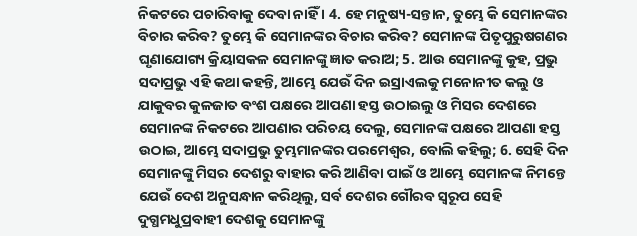ନିକଟରେ ପଚାରିବାକୁ ଦେବା ନାହିଁ । 4. ହେ ମନୁଷ୍ୟ-ସନ୍ତାନ, ତୁମ୍ଭେ କି ସେମାନଙ୍କର ବିଚାର କରିବ? ତୁମ୍ଭେ କି ସେମାନଙ୍କର ବିଚାର କରିବ? ସେମାନଙ୍କ ପିତୃପୁରୁଷଗଣର ଘୃଣାଯୋଗ୍ୟ କ୍ରିୟାସକଳ ସେମାନଙ୍କୁ ଜ୍ଞାତ କରାଅ; 5. ଆଉ ସେମାନଙ୍କୁ କୁହ, ପ୍ରଭୁ ସଦାପ୍ରଭୁ ଏହି କଥା କହନ୍ତି, ଆମ୍ଭେ ଯେଉଁ ଦିନ ଇସ୍ରାଏଲକୁ ମନୋନୀତ କଲୁ ଓ ଯାକୁବର କୁଳଜାତ ବଂଶ ପକ୍ଷରେ ଆପଣା ହସ୍ତ ଉଠାଇଲୁ ଓ ମିସର ଦେଶରେ ସେମାନଙ୍କ ନିକଟରେ ଆପଣାର ପରିଚୟ ଦେଲୁ, ସେମାନଙ୍କ ପକ୍ଷରେ ଆପଣା ହସ୍ତ ଉଠାଇ, ଆମ୍ଭେ ସଦାପ୍ରଭୁ ତୁମ୍ଭମାନଙ୍କର ପରମେଶ୍ଵର, ବୋଲି କହିଲୁ; 6. ସେହି ଦିନ ସେମାନଙ୍କୁ ମିସର ଦେଶରୁ ବାହାର କରି ଆଣିବା ପାଇଁ ଓ ଆମ୍ଭେ ସେମାନଙ୍କ ନିମନ୍ତେ ଯେଉଁ ଦେଶ ଅନୁସନ୍ଧାନ କରିଥିଲୁ, ସର୍ବ ଦେଶର ଗୌରବ ସ୍ଵରୂପ ସେହି ଦୁଗ୍ଧମଧୁପ୍ରବାହୀ ଦେଶକୁ ସେମାନଙ୍କୁ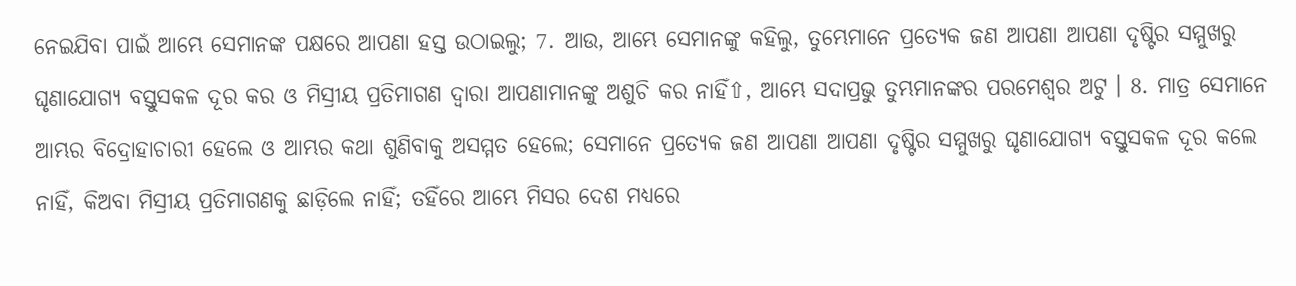ନେଇଯିବା ପାଇଁ ଆମ୍ଭେ ସେମାନଙ୍କ ପକ୍ଷରେ ଆପଣା ହସ୍ତ ଉଠାଇଲୁ; 7. ଆଉ, ଆମ୍ଭେ ସେମାନଙ୍କୁ କହିଲୁ, ତୁମ୍ଭେମାନେ ପ୍ରତ୍ୟେକ ଜଣ ଆପଣା ଆପଣା ଦୃଷ୍ଟିର ସମ୍ମୁଖରୁ ଘୃଣାଯୋଗ୍ୟ ବସ୍ତୁସକଳ ଦୂର କର ଓ ମିସ୍ରୀୟ ପ୍ରତିମାଗଣ ଦ୍ଵାରା ଆପଣାମାନଙ୍କୁ ଅଶୁଚି କର ନାହିଁ⇧, ଆମ୍ଭେ ସଦାପ୍ରଭୁ ତୁମ୍ଭମାନଙ୍କର ପରମେଶ୍ଵର ଅଟୁ । 8. ମାତ୍ର ସେମାନେ ଆମ୍ଭର ବିଦ୍ରୋହାଚାରୀ ହେଲେ ଓ ଆମ୍ଭର କଥା ଶୁଣିବାକୁ ଅସମ୍ମତ ହେଲେ; ସେମାନେ ପ୍ରତ୍ୟେକ ଜଣ ଆପଣା ଆପଣା ଦୃଷ୍ଟିର ସମ୍ମୁଖରୁ ଘୃଣାଯୋଗ୍ୟ ବସ୍ତୁସକଳ ଦୂର କଲେ ନାହିଁ, କିଅବା ମିସ୍ରୀୟ ପ୍ରତିମାଗଣକୁ ଛାଡ଼ିଲେ ନାହିଁ; ତହିଁରେ ଆମ୍ଭେ ମିସର ଦେଶ ମଧ୍ୟରେ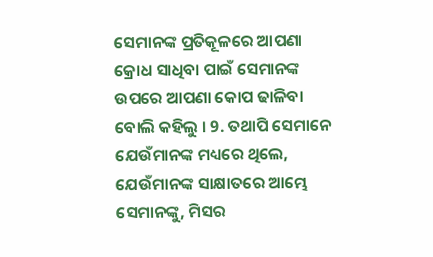ସେମାନଙ୍କ ପ୍ରତିକୂଳରେ ଆପଣା କ୍ରୋଧ ସାଧିବା ପାଇଁ ସେମାନଙ୍କ ଉପରେ ଆପଣା କୋପ ଢାଳିବା ବୋଲି କହିଲୁ । 9. ତଥାପି ସେମାନେ ଯେଉଁମାନଙ୍କ ମଧ୍ୟରେ ଥିଲେ, ଯେଉଁମାନଙ୍କ ସାକ୍ଷାତରେ ଆମ୍ଭେ ସେମାନଙ୍କୁ, ମିସର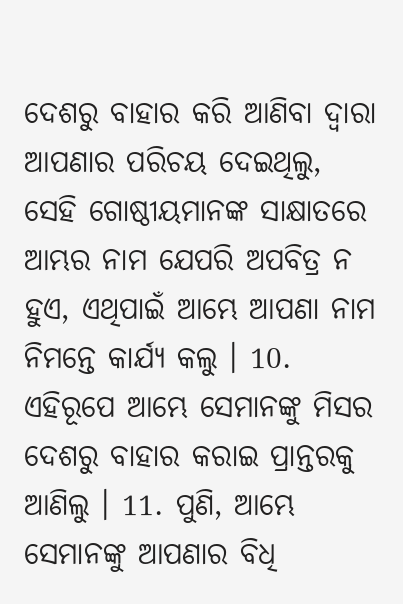ଦେଶରୁ ବାହାର କରି ଆଣିବା ଦ୍ଵାରା ଆପଣାର ପରିଚୟ ଦେଇଥିଲୁ, ସେହି ଗୋଷ୍ଠୀୟମାନଙ୍କ ସାକ୍ଷାତରେ ଆମ୍ଭର ନାମ ଯେପରି ଅପବିତ୍ର ନ ହୁଏ, ଏଥିପାଇଁ ଆମ୍ଭେ ଆପଣା ନାମ ନିମନ୍ତେ କାର୍ଯ୍ୟ କଲୁ । 10. ଏହିରୂପେ ଆମ୍ଭେ ସେମାନଙ୍କୁ ମିସର ଦେଶରୁ ବାହାର କରାଇ ପ୍ରାନ୍ତରକୁ ଆଣିଲୁ । 11. ପୁଣି, ଆମ୍ଭେ ସେମାନଙ୍କୁ ଆପଣାର ବିଧି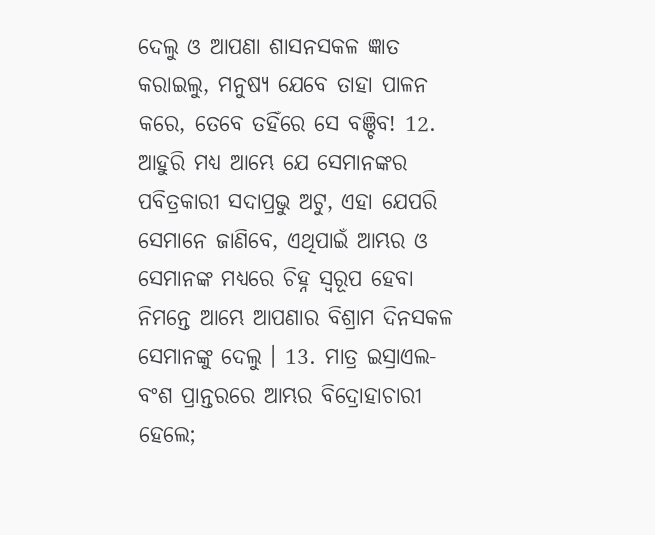ଦେଲୁ ଓ ଆପଣା ଶାସନସକଳ ଜ୍ଞାତ କରାଇଲୁ, ମନୁଷ୍ୟ ଯେବେ ତାହା ପାଳନ କରେ, ତେବେ ତହିଁରେ ସେ ବଞ୍ଚିବ! 12. ଆହୁରି ମଧ୍ୟ ଆମ୍ଭେ ଯେ ସେମାନଙ୍କର ପବିତ୍ରକାରୀ ସଦାପ୍ରଭୁ ଅଟୁ, ଏହା ଯେପରି ସେମାନେ ଜାଣିବେ, ଏଥିପାଇଁ ଆମ୍ଭର ଓ ସେମାନଙ୍କ ମଧ୍ୟରେ ଚିହ୍ନ ସ୍ଵରୂପ ହେବା ନିମନ୍ତେ ଆମ୍ଭେ ଆପଣାର ବିଶ୍ରାମ ଦିନସକଳ ସେମାନଙ୍କୁ ଦେଲୁ । 13. ମାତ୍ର ଇସ୍ରାଏଲ-ବଂଶ ପ୍ରାନ୍ତରରେ ଆମ୍ଭର ବିଦ୍ରୋହାଚାରୀ ହେଲେ;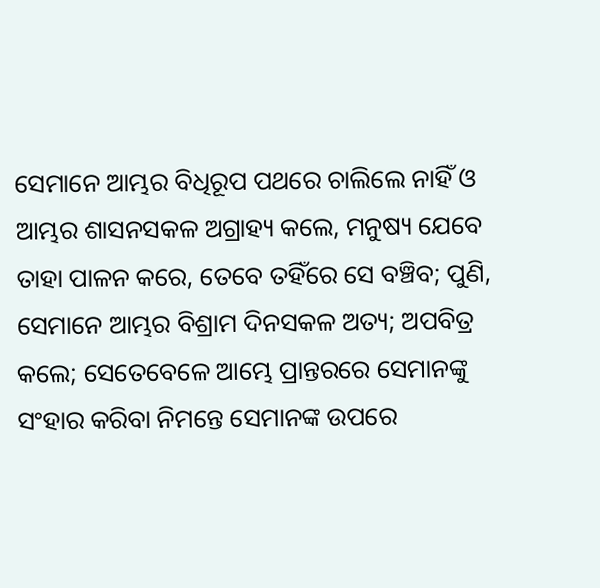ସେମାନେ ଆମ୍ଭର ବିଧିରୂପ ପଥରେ ଚାଲିଲେ ନାହିଁ ଓ ଆମ୍ଭର ଶାସନସକଳ ଅଗ୍ରାହ୍ୟ କଲେ, ମନୁଷ୍ୟ ଯେବେ ତାହା ପାଳନ କରେ, ତେବେ ତହିଁରେ ସେ ବଞ୍ଚିବ; ପୁଣି, ସେମାନେ ଆମ୍ଭର ବିଶ୍ରାମ ଦିନସକଳ ଅତ୍ୟ; ଅପବିତ୍ର କଲେ; ସେତେବେଳେ ଆମ୍ଭେ ପ୍ରାନ୍ତରରେ ସେମାନଙ୍କୁ ସଂହାର କରିବା ନିମନ୍ତେ ସେମାନଙ୍କ ଉପରେ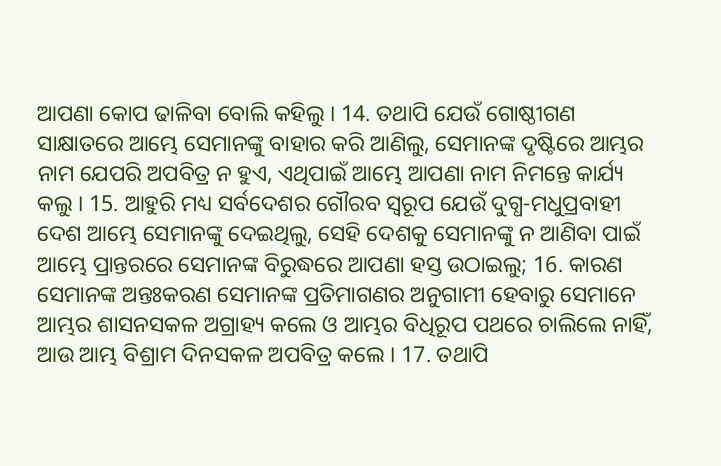ଆପଣା କୋପ ଢାଳିବା ବୋଲି କହିଲୁ । 14. ତଥାପି ଯେଉଁ ଗୋଷ୍ଠୀଗଣ ସାକ୍ଷାତରେ ଆମ୍ଭେ ସେମାନଙ୍କୁ ବାହାର କରି ଆଣିଲୁ, ସେମାନଙ୍କ ଦୃଷ୍ଟିରେ ଆମ୍ଭର ନାମ ଯେପରି ଅପବିତ୍ର ନ ହୁଏ, ଏଥିପାଇଁ ଆମ୍ଭେ ଆପଣା ନାମ ନିମନ୍ତେ କାର୍ଯ୍ୟ କଲୁ । 15. ଆହୁରି ମଧ୍ୟ ସର୍ବଦେଶର ଗୌରବ ସ୍ଵରୂପ ଯେଉଁ ଦୁଗ୍ଧ-ମଧୁପ୍ରବାହୀ ଦେଶ ଆମ୍ଭେ ସେମାନଙ୍କୁ ଦେଇଥିଲୁ, ସେହି ଦେଶକୁ ସେମାନଙ୍କୁ ନ ଆଣିବା ପାଇଁ ଆମ୍ଭେ ପ୍ରାନ୍ତରରେ ସେମାନଙ୍କ ବିରୁଦ୍ଧରେ ଆପଣା ହସ୍ତ ଉଠାଇଲୁ; 16. କାରଣ ସେମାନଙ୍କ ଅନ୍ତଃକରଣ ସେମାନଙ୍କ ପ୍ରତିମାଗଣର ଅନୁଗାମୀ ହେବାରୁ ସେମାନେ ଆମ୍ଭର ଶାସନସକଳ ଅଗ୍ରାହ୍ୟ କଲେ ଓ ଆମ୍ଭର ବିଧିରୂପ ପଥରେ ଚାଲିଲେ ନାହିଁ, ଆଉ ଆମ୍ଭ ବିଶ୍ରାମ ଦିନସକଳ ଅପବିତ୍ର କଲେ । 17. ତଥାପି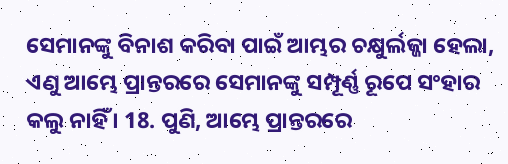ସେମାନଙ୍କୁ ବିନାଶ କରିବା ପାଇଁ ଆମ୍ଭର ଚକ୍ଷୁର୍ଲଜ୍ଜା ହେଲା, ଏଣୁ ଆମ୍ଭେ ପ୍ରାନ୍ତରରେ ସେମାନଙ୍କୁ ସମ୍ପୂର୍ଣ୍ଣ ରୂପେ ସଂହାର କଲୁ ନାହିଁ । 18. ପୁଣି, ଆମ୍ଭେ ପ୍ରାନ୍ତରରେ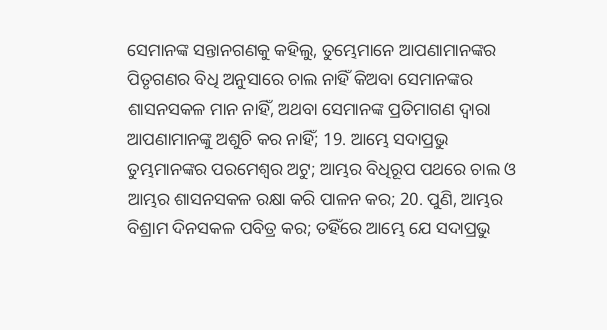ସେମାନଙ୍କ ସନ୍ତାନଗଣକୁ କହିଲୁ, ତୁମ୍ଭେମାନେ ଆପଣାମାନଙ୍କର ପିତୃଗଣର ବିଧି ଅନୁସାରେ ଚାଲ ନାହିଁ କିଅବା ସେମାନଙ୍କର ଶାସନସକଳ ମାନ ନାହିଁ, ଅଥବା ସେମାନଙ୍କ ପ୍ରତିମାଗଣ ଦ୍ଵାରା ଆପଣାମାନଙ୍କୁ ଅଶୁଚି କର ନାହିଁ; 19. ଆମ୍ଭେ ସଦାପ୍ରଭୁ ତୁମ୍ଭମାନଙ୍କର ପରମେଶ୍ଵର ଅଟୁ; ଆମ୍ଭର ବିଧିରୂପ ପଥରେ ଚାଲ ଓ ଆମ୍ଭର ଶାସନସକଳ ରକ୍ଷା କରି ପାଳନ କର; 20. ପୁଣି, ଆମ୍ଭର ବିଶ୍ରାମ ଦିନସକଳ ପବିତ୍ର କର; ତହିଁରେ ଆମ୍ଭେ ଯେ ସଦାପ୍ରଭୁ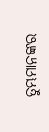ତୁମ୍ଭମାନଙ୍କର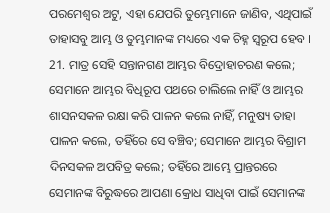ପରମେଶ୍ଵର ଅଟୁ, ଏହା ଯେପରି ତୁମ୍ଭେମାନେ ଜାଣିବ, ଏଥିପାଇଁ ତାହାସବୁ ଆମ୍ଭ ଓ ତୁମ୍ଭମାନଙ୍କ ମଧ୍ୟରେ ଏକ ଚିହ୍ନ ସ୍ଵରୂପ ହେବ । 21. ମାତ୍ର ସେହି ସନ୍ତାନଗଣ ଆମ୍ଭର ବିଦ୍ରୋହାଚରଣ କଲେ; ସେମାନେ ଆମ୍ଭର ବିଧିରୂପ ପଥରେ ଚାଲିଲେ ନାହିଁ ଓ ଆମ୍ଭର ଶାସନସକଳ ରକ୍ଷା କରି ପାଳନ କଲେ ନାହିଁ, ମନୁଷ୍ୟ ତାହା ପାଳନ କଲେ, ତହିଁରେ ସେ ବଞ୍ଚିବ; ସେମାନେ ଆମ୍ଭର ବିଶ୍ରାମ ଦିନସକଳ ଅପବିତ୍ର କଲେ; ତହିଁରେ ଆମ୍ଭେ ପ୍ରାନ୍ତରରେ ସେମାନଙ୍କ ବିରୁଦ୍ଧରେ ଆପଣା କ୍ରୋଧ ସାଧିବା ପାଇଁ ସେମାନଙ୍କ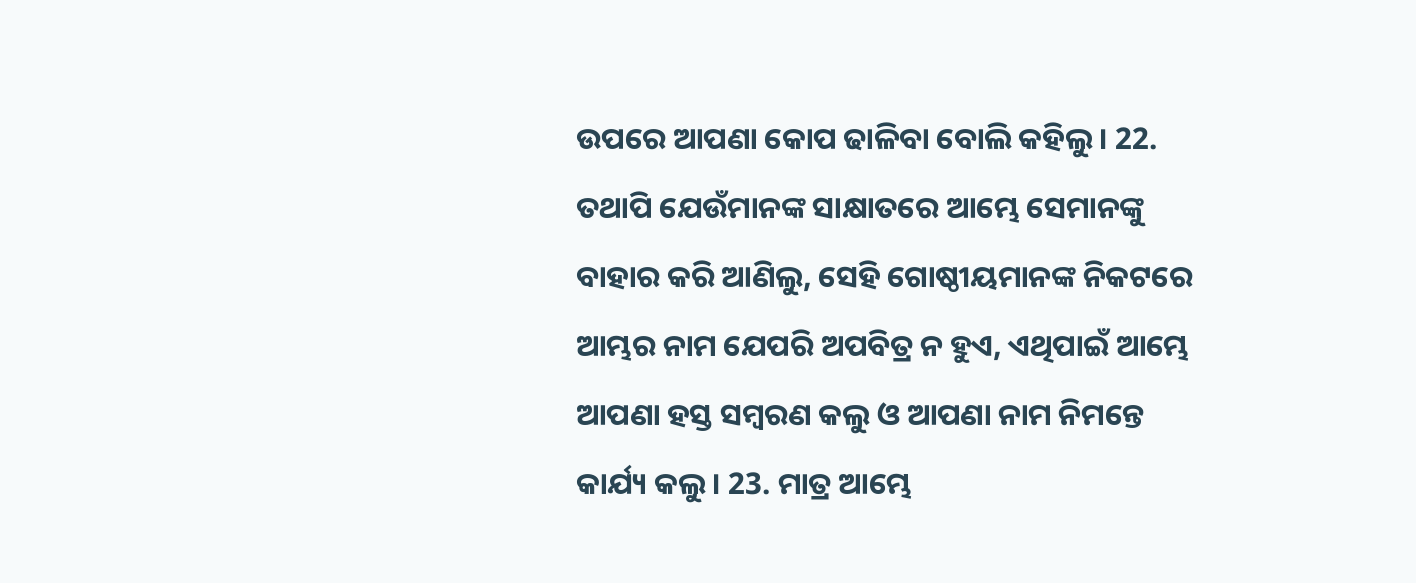ଉପରେ ଆପଣା କୋପ ଢାଳିବା ବୋଲି କହିଲୁ । 22. ତଥାପି ଯେଉଁମାନଙ୍କ ସାକ୍ଷାତରେ ଆମ୍ଭେ ସେମାନଙ୍କୁ ବାହାର କରି ଆଣିଲୁ, ସେହି ଗୋଷ୍ଠୀୟମାନଙ୍କ ନିକଟରେ ଆମ୍ଭର ନାମ ଯେପରି ଅପବିତ୍ର ନ ହୁଏ, ଏଥିପାଇଁ ଆମ୍ଭେ ଆପଣା ହସ୍ତ ସମ୍ଵରଣ କଲୁ ଓ ଆପଣା ନାମ ନିମନ୍ତେ କାର୍ଯ୍ୟ କଲୁ । 23. ମାତ୍ର ଆମ୍ଭେ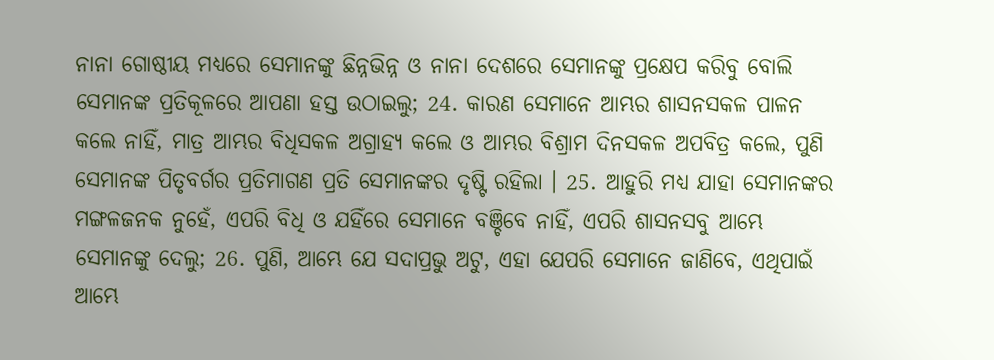ନାନା ଗୋଷ୍ଠୀୟ ମଧ୍ୟରେ ସେମାନଙ୍କୁ ଛିନ୍ନଭିନ୍ନ ଓ ନାନା ଦେଶରେ ସେମାନଙ୍କୁ ପ୍ରକ୍ଷେପ କରିବୁ ବୋଲି ସେମାନଙ୍କ ପ୍ରତିକୂଳରେ ଆପଣା ହସ୍ତ ଉଠାଇଲୁ; 24. କାରଣ ସେମାନେ ଆମ୍ଭର ଶାସନସକଳ ପାଳନ କଲେ ନାହିଁ, ମାତ୍ର ଆମ୍ଭର ବିଧିସକଳ ଅଗ୍ରାହ୍ୟ କଲେ ଓ ଆମ୍ଭର ବିଶ୍ରାମ ଦିନସକଳ ଅପବିତ୍ର କଲେ, ପୁଣି ସେମାନଙ୍କ ପିତୃବର୍ଗର ପ୍ରତିମାଗଣ ପ୍ରତି ସେମାନଙ୍କର ଦୃଷ୍ଟି ରହିଲା । 25. ଆହୁରି ମଧ୍ୟ ଯାହା ସେମାନଙ୍କର ମଙ୍ଗଳଜନକ ନୁହେଁ, ଏପରି ବିଧି ଓ ଯହିଁରେ ସେମାନେ ବଞ୍ଚିବେ ନାହିଁ, ଏପରି ଶାସନସବୁ ଆମ୍ଭେ ସେମାନଙ୍କୁ ଦେଲୁ; 26. ପୁଣି, ଆମ୍ଭେ ଯେ ସଦାପ୍ରଭୁ ଅଟୁ, ଏହା ଯେପରି ସେମାନେ ଜାଣିବେ, ଏଥିପାଇଁ ଆମ୍ଭେ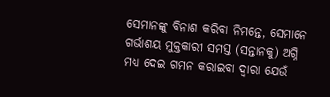ସେମାନଙ୍କୁ ବିନାଶ କରିବା ନିମନ୍ତେ, ସେମାନେ ଗର୍ଭାଶୟ ମୁକ୍ତକାରୀ ସମସ୍ତ (ସନ୍ତାନକୁ) ଅଗ୍ନି ମଧ୍ୟ ଦେଇ ଗମନ କରାଇବା ଦ୍ଵାରା ଯେଉଁ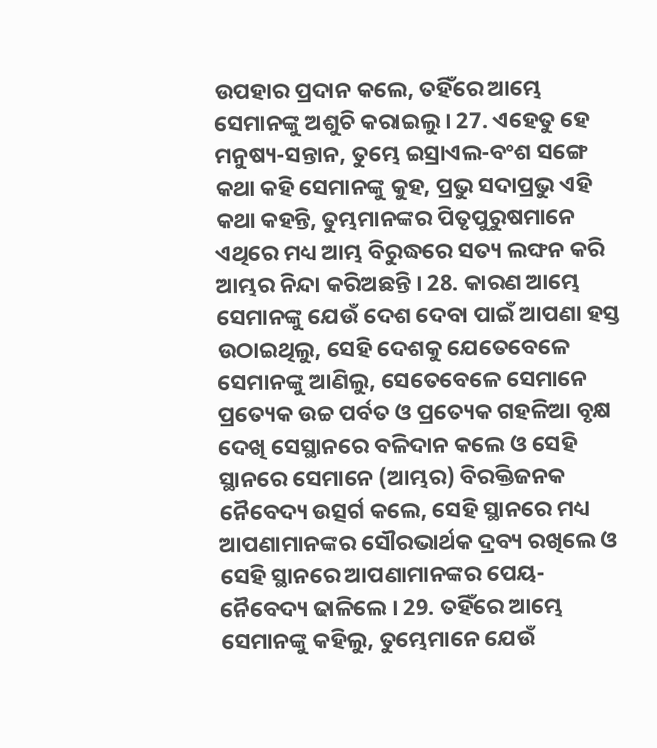ଉପହାର ପ୍ରଦାନ କଲେ, ତହିଁରେ ଆମ୍ଭେ ସେମାନଙ୍କୁ ଅଶୁଚି କରାଇଲୁ । 27. ଏହେତୁ ହେ ମନୁଷ୍ୟ-ସନ୍ତାନ, ତୁମ୍ଭେ ଇସ୍ରାଏଲ-ବଂଶ ସଙ୍ଗେ କଥା କହି ସେମାନଙ୍କୁ କୁହ, ପ୍ରଭୁ ସଦାପ୍ରଭୁ ଏହି କଥା କହନ୍ତି, ତୁମ୍ଭମାନଙ୍କର ପିତୃପୁରୁଷମାନେ ଏଥିରେ ମଧ୍ୟ ଆମ୍ଭ ବିରୁଦ୍ଧରେ ସତ୍ୟ ଲଙ୍ଘନ କରି ଆମ୍ଭର ନିନ୍ଦା କରିଅଛନ୍ତି । 28. କାରଣ ଆମ୍ଭେ ସେମାନଙ୍କୁ ଯେଉଁ ଦେଶ ଦେବା ପାଇଁ ଆପଣା ହସ୍ତ ଉଠାଇଥିଲୁ, ସେହି ଦେଶକୁ ଯେତେବେଳେ ସେମାନଙ୍କୁ ଆଣିଲୁ, ସେତେବେଳେ ସେମାନେ ପ୍ରତ୍ୟେକ ଉଚ୍ଚ ପର୍ବତ ଓ ପ୍ରତ୍ୟେକ ଗହଳିଆ ବୃକ୍ଷ ଦେଖି ସେସ୍ଥାନରେ ବଳିଦାନ କଲେ ଓ ସେହି ସ୍ଥାନରେ ସେମାନେ (ଆମ୍ଭର) ବିରକ୍ତିଜନକ ନୈବେଦ୍ୟ ଉତ୍ସର୍ଗ କଲେ, ସେହି ସ୍ଥାନରେ ମଧ୍ୟ ଆପଣାମାନଙ୍କର ସୌରଭାର୍ଥକ ଦ୍ରବ୍ୟ ରଖିଲେ ଓ ସେହି ସ୍ଥାନରେ ଆପଣାମାନଙ୍କର ପେୟ-ନୈବେଦ୍ୟ ଢାଳିଲେ । 29. ତହିଁରେ ଆମ୍ଭେ ସେମାନଙ୍କୁ କହିଲୁ, ତୁମ୍ଭେମାନେ ଯେଉଁ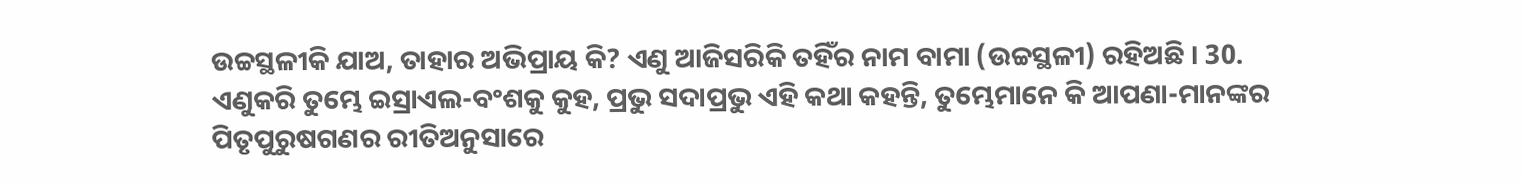ଉଚ୍ଚସ୍ଥଳୀକି ଯାଅ, ତାହାର ଅଭିପ୍ରାୟ କି? ଏଣୁ ଆଜିସରିକି ତହିଁର ନାମ ବାମା (ଉଚ୍ଚସ୍ଥଳୀ) ରହିଅଛି । 30. ଏଣୁକରି ତୁମ୍ଭେ ଇସ୍ରାଏଲ-ବଂଶକୁ କୁହ, ପ୍ରଭୁ ସଦାପ୍ରଭୁ ଏହି କଥା କହନ୍ତି, ତୁମ୍ଭେମାନେ କି ଆପଣା-ମାନଙ୍କର ପିତୃପୁରୁଷଗଣର ରୀତିଅନୁସାରେ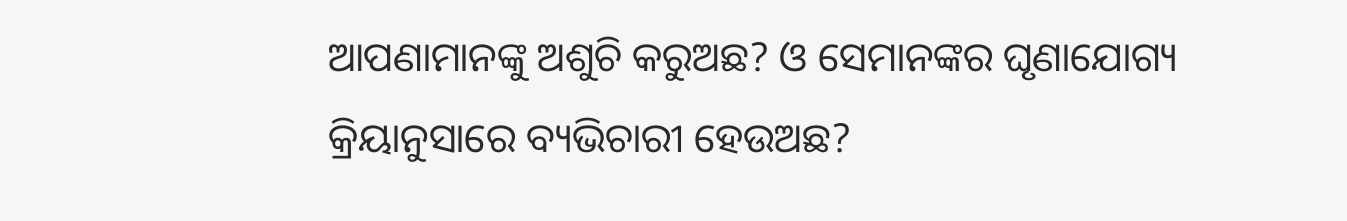ଆପଣାମାନଙ୍କୁ ଅଶୁଚି କରୁଅଛ? ଓ ସେମାନଙ୍କର ଘୃଣାଯୋଗ୍ୟ କ୍ରିୟାନୁସାରେ ବ୍ୟଭିଚାରୀ ହେଉଅଛ?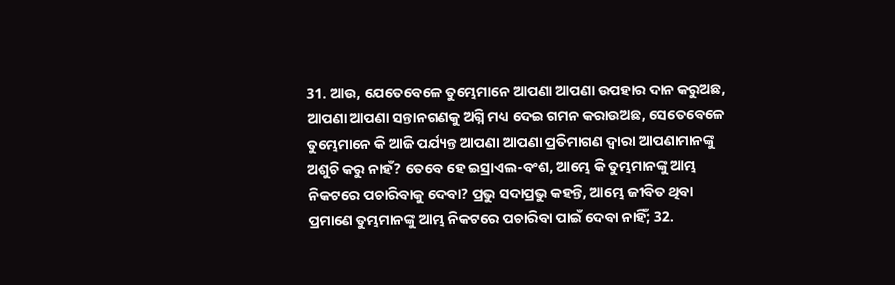31. ଆଉ, ଯେତେବେଳେ ତୁମ୍ଭେମାନେ ଆପଣା ଆପଣା ଉପହାର ଦାନ କରୁଅଛ, ଆପଣା ଆପଣା ସନ୍ତାନଗଣକୁ ଅଗ୍ନି ମଧ୍ୟ ଦେଇ ଗମନ କରାଉଅଛ, ସେତେବେଳେ ତୁମ୍ଭେମାନେ କି ଆଜି ପର୍ଯ୍ୟନ୍ତ ଆପଣା ଆପଣା ପ୍ରତିମାଗଣ ଦ୍ଵାରା ଆପଣାମାନଙ୍କୁ ଅଶୁଚି କରୁ ନାହଁ? ତେବେ ହେ ଇସ୍ରାଏଲ-ବଂଶ, ଆମ୍ଭେ କି ତୁମ୍ଭମାନଙ୍କୁ ଆମ୍ଭ ନିକଟରେ ପଚାରିବାକୁ ଦେବା? ପ୍ରଭୁ ସଦାପ୍ରଭୁ କହନ୍ତି, ଆମ୍ଭେ ଜୀବିତ ଥିବା ପ୍ରମାଣେ ତୁମ୍ଭମାନଙ୍କୁ ଆମ୍ଭ ନିକଟରେ ପଚାରିବା ପାଇଁ ଦେବା ନାହିଁ; 32.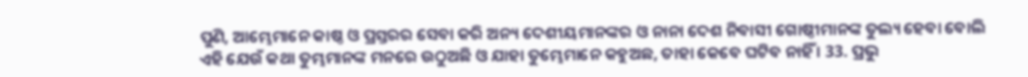ପୁଣି, ଆମ୍ଭେମାନେ କାଷ୍ଠ ଓ ପ୍ରସ୍ତରର ସେବା କରି ଅନ୍ୟ ଦେଶୀୟମାନଙ୍କର ଓ ନାନା ଦେଶ ନିବାସୀ ଗୋଷ୍ଠୀମାନଙ୍କ ତୁଲ୍ୟ ହେବା ବୋଲି ଏହି ଯେଉଁ କଥା ତୁମ୍ଭମାନଙ୍କ ମନରେ ଉଠୁଅଛି ଓ ଯାହା ତୁମ୍ଭେମାନେ କହୁଅଛ, ତାହା କେବେ ଘଟିବ ନାହିଁ । 33. ପ୍ରଭୁ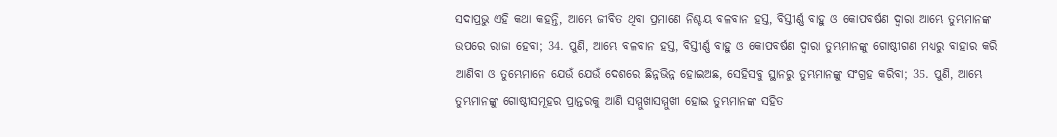ସଦାପ୍ରଭୁ ଏହି କଥା କହନ୍ତି, ଆମ୍ଭେ ଜୀବିତ ଥିବା ପ୍ରମାଣେ ନିଶ୍ଚୟ ବଳବାନ ହସ୍ତ, ବିସ୍ତୀର୍ଣ୍ଣ ବାହୁ ଓ କୋପବର୍ଷଣ ଦ୍ଵାରା ଆମ୍ଭେ ତୁମ୍ଭମାନଙ୍କ ଉପରେ ରାଜା ହେବା; 34. ପୁଣି, ଆମ୍ଭେ ବଳବାନ ହସ୍ତ, ବିସ୍ତୀର୍ଣ୍ଣ ବାହୁ ଓ କୋପବର୍ଷଣ ଦ୍ଵାରା ତୁମ୍ଭମାନଙ୍କୁ ଗୋଷ୍ଠୀଗଣ ମଧ୍ୟରୁ ବାହାର କରି ଆଣିବା ଓ ତୁମ୍ଭେମାନେ ଯେଉଁ ଯେଉଁ ଦେଶରେ ଛିନ୍ନଭିନ୍ନ ହୋଇଅଛ, ସେହିସବୁ ସ୍ଥାନରୁ ତୁମ୍ଭମାନଙ୍କୁ ସଂଗ୍ରହ କରିବା; 35. ପୁଣି, ଆମ୍ଭେ ତୁମ୍ଭମାନଙ୍କୁ ଗୋଷ୍ଠୀସମୂହର ପ୍ରାନ୍ତରକୁ ଆଣି ସମ୍ମୁଖାସମ୍ମୁଖୀ ହୋଇ ତୁମ୍ଭମାନଙ୍କ ସହିତ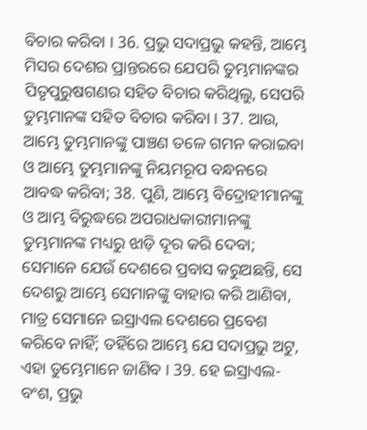ବିଚାର କରିବା । 36. ପ୍ରଭୁ ସଦାପ୍ରଭୁ କହନ୍ତି, ଆମ୍ଭେ ମିସର ଦେଶର ପ୍ରାନ୍ତରରେ ଯେପରି ତୁମ୍ଭମାନଙ୍କର ପିତୃପୁରୁଷଗଣର ସହିତ ବିଚାର କରିଥିଲୁ, ସେପରି ତୁମ୍ଭମାନଙ୍କ ସହିତ ବିଚାର କରିବା । 37. ଆଉ, ଆମ୍ଭେ ତୁମ୍ଭମାନଙ୍କୁ ପାଞ୍ଚଣ ତଳେ ଗମନ କରାଇବା ଓ ଆମ୍ଭେ ତୁମ୍ଭମାନଙ୍କୁ ନିୟମରୂପ ବନ୍ଧନରେ ଆବଦ୍ଧ କରିବା; 38. ପୁଣି, ଆମ୍ଭେ ବିଦ୍ରୋହୀମାନଙ୍କୁ ଓ ଆମ୍ଭ ବିରୁଦ୍ଧରେ ଅପରାଧକାରୀମାନଙ୍କୁ ତୁମ୍ଭମାନଙ୍କ ମଧ୍ୟରୁ ଝାଡ଼ି ଦୂର କରି ଦେବା; ସେମାନେ ଯେଉଁ ଦେଶରେ ପ୍ରବାସ କରୁଅଛନ୍ତି, ସେ ଦେଶରୁ ଆମ୍ଭେ ସେମାନଙ୍କୁ ବାହାର କରି ଆଣିବା, ମାତ୍ର ସେମାନେ ଇସ୍ରାଏଲ ଦେଶରେ ପ୍ରବେଶ କରିବେ ନାହିଁ; ତହିଁରେ ଆମ୍ଭେ ଯେ ସଦାପ୍ରଭୁ ଅଟୁ, ଏହା ତୁମ୍ଭେମାନେ ଜାଣିବ । 39. ହେ ଇସ୍ରାଏଲ-ବଂଶ, ପ୍ରଭୁ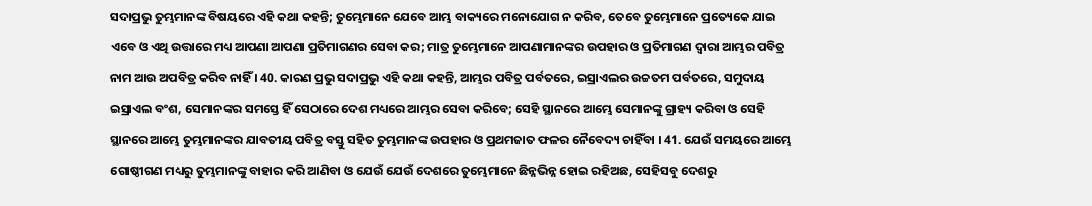ସଦାପ୍ରଭୁ ତୁମ୍ଭମାନଙ୍କ ବିଷୟରେ ଏହି କଥା କହନ୍ତି; ତୁମ୍ଭେମାନେ ଯେବେ ଆମ୍ଭ ବାକ୍ୟରେ ମନୋଯୋଗ ନ କରିବ, ତେବେ ତୁମ୍ଭେମାନେ ପ୍ରତ୍ୟେକେ ଯାଇ ଏବେ ଓ ଏଥି ଉତ୍ତାରେ ମଧ୍ୟ ଆପଣା ଆପଣା ପ୍ରତିମାଗଣର ସେବା କର; ମାତ୍ର ତୁମ୍ଭେମାନେ ଆପଣାମାନଙ୍କର ଉପହାର ଓ ପ୍ରତିମାଗଣ ଦ୍ଵାରା ଆମ୍ଭର ପବିତ୍ର ନାମ ଆଉ ଅପବିତ୍ର କରିବ ନାହିଁ । 40. କାରଣ ପ୍ରଭୁ ସଦାପ୍ରଭୁ ଏହି କଥା କହନ୍ତି, ଆମ୍ଭର ପବିତ୍ର ପର୍ବତରେ, ଇସ୍ରାଏଲର ଉଚ୍ଚତମ ପର୍ବତରେ, ସମୁଦାୟ ଇସ୍ରାଏଲ ବଂଶ, ସେମାନଙ୍କର ସମସ୍ତେ ହିଁ ସେଠାରେ ଦେଶ ମଧ୍ୟରେ ଆମ୍ଭର ସେବା କରିବେ; ସେହି ସ୍ଥାନରେ ଆମ୍ଭେ ସେମାନଙ୍କୁ ଗ୍ରାହ୍ୟ କରିବା ଓ ସେହି ସ୍ଥାନରେ ଆମ୍ଭେ ତୁମ୍ଭମାନଙ୍କର ଯାବତୀୟ ପବିତ୍ର ବସ୍ତୁ ସହିତ ତୁମ୍ଭମାନଙ୍କ ଉପହାର ଓ ପ୍ରଥମଜାତ ଫଳର ନୈବେଦ୍ୟ ଚାହିଁବା । 41. ଯେଉଁ ସମୟରେ ଆମ୍ଭେ ଗୋଷ୍ଠୀଗଣ ମଧ୍ୟରୁ ତୁମ୍ଭମାନଙ୍କୁ ବାହାର କରି ଆଣିବା ଓ ଯେଉଁ ଯେଉଁ ଦେଶରେ ତୁମ୍ଭେମାନେ ଛିନ୍ନଭିନ୍ନ ହୋଇ ରହିଅଛ, ସେହିସବୁ ଦେଶରୁ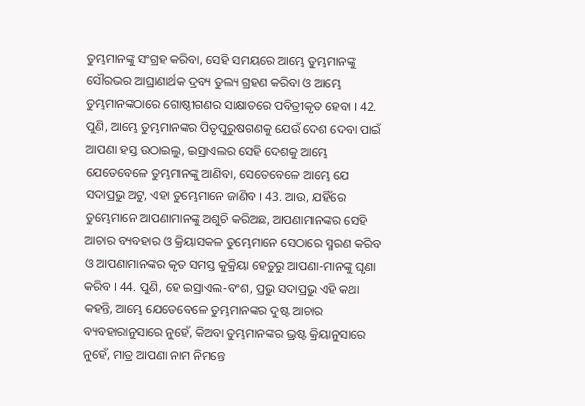ତୁମ୍ଭମାନଙ୍କୁ ସଂଗ୍ରହ କରିବା, ସେହି ସମୟରେ ଆମ୍ଭେ ତୁମ୍ଭମାନଙ୍କୁ ସୌରଭର ଆଘ୍ରାଣାର୍ଥକ ଦ୍ରବ୍ୟ ତୁଲ୍ୟ ଗ୍ରହଣ କରିବା ଓ ଆମ୍ଭେ ତୁମ୍ଭମାନଙ୍କଠାରେ ଗୋଷ୍ଠୀଗଣର ସାକ୍ଷାତରେ ପବିତ୍ରୀକୃତ ହେବା । 42. ପୁଣି, ଆମ୍ଭେ ତୁମ୍ଭମାନଙ୍କର ପିତୃପୁରୁଷଗଣକୁ ଯେଉଁ ଦେଶ ଦେବା ପାଇଁ ଆପଣା ହସ୍ତ ଉଠାଇଲୁ, ଇସ୍ରାଏଲର ସେହି ଦେଶକୁ ଆମ୍ଭେ ଯେତେବେଳେ ତୁମ୍ଭମାନଙ୍କୁ ଆଣିବା, ସେତେବେଳେ ଆମ୍ଭେ ଯେ ସଦାପ୍ରଭୁ ଅଟୁ, ଏହା ତୁମ୍ଭେମାନେ ଜାଣିବ । 43. ଆଉ, ଯହିଁରେ ତୁମ୍ଭେମାନେ ଆପଣାମାନଙ୍କୁ ଅଶୁଚି କରିଅଛ, ଆପଣାମାନଙ୍କର ସେହି ଆଚାର ବ୍ୟବହାର ଓ କ୍ରିୟାସକଳ ତୁମ୍ଭେମାନେ ସେଠାରେ ସ୍ମରଣ କରିବ ଓ ଆପଣାମାନଙ୍କର କୃତ ସମସ୍ତ କୁକ୍ରିୟା ହେତୁରୁ ଆପଣା-ମାନଙ୍କୁ ଘୃଣା କରିବ । 44. ପୁଣି, ହେ ଇସ୍ରାଏଲ-ବଂଶ, ପ୍ରଭୁ ସଦାପ୍ରଭୁ ଏହି କଥା କହନ୍ତି, ଆମ୍ଭେ ଯେତେବେଳେ ତୁମ୍ଭମାନଙ୍କର ଦୁଷ୍ଟ ଆଚାର ବ୍ୟବହାରାନୁସାରେ ନୁହେଁ, କିଅବା ତୁମ୍ଭମାନଙ୍କର ଭ୍ରଷ୍ଟ କ୍ରିୟାନୁସାରେ ନୁହେଁ, ମାତ୍ର ଆପଣା ନାମ ନିମନ୍ତେ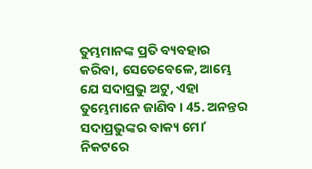ତୁମ୍ଭମାନଙ୍କ ପ୍ରତି ବ୍ୟବହାର କରିବା, ସେତେବେଳେ, ଆମ୍ଭେ ଯେ ସଦାପ୍ରଭୁ ଅଟୁ, ଏହା ତୁମ୍ଭେମାନେ ଜାଣିବ । 45. ଅନନ୍ତର ସଦାପ୍ରଭୁଙ୍କର ବାକ୍ୟ ମୋʼ ନିକଟରେ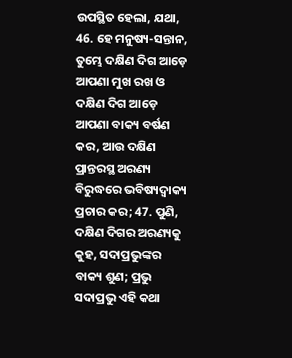ଉପସ୍ଥିତ ହେଲା, ଯଥା, 46. ହେ ମନୁଷ୍ୟ-ସନ୍ତାନ, ତୁମ୍ଭେ ଦକ୍ଷିଣ ଦିଗ ଆଡ଼େ ଆପଣା ମୁଖ ରଖ ଓ ଦକ୍ଷିଣ ଦିଗ ଆଡ଼େ ଆପଣା ବାକ୍ୟ ବର୍ଷଣ କର, ଆଉ ଦକ୍ଷିଣ ପ୍ରାନ୍ତରସ୍ଥ ଅରଣ୍ୟ ବିରୁଦ୍ଧରେ ଭବିଷ୍ୟଦ୍ବାକ୍ୟ ପ୍ରଚାର କର; 47. ପୁଣି, ଦକ୍ଷିଣ ଦିଗର ଅରଣ୍ୟକୁ କୁହ, ସଦାପ୍ରଭୁଙ୍କର ବାକ୍ୟ ଶୁଣ; ପ୍ରଭୁ ସଦାପ୍ରଭୁ ଏହି କଥା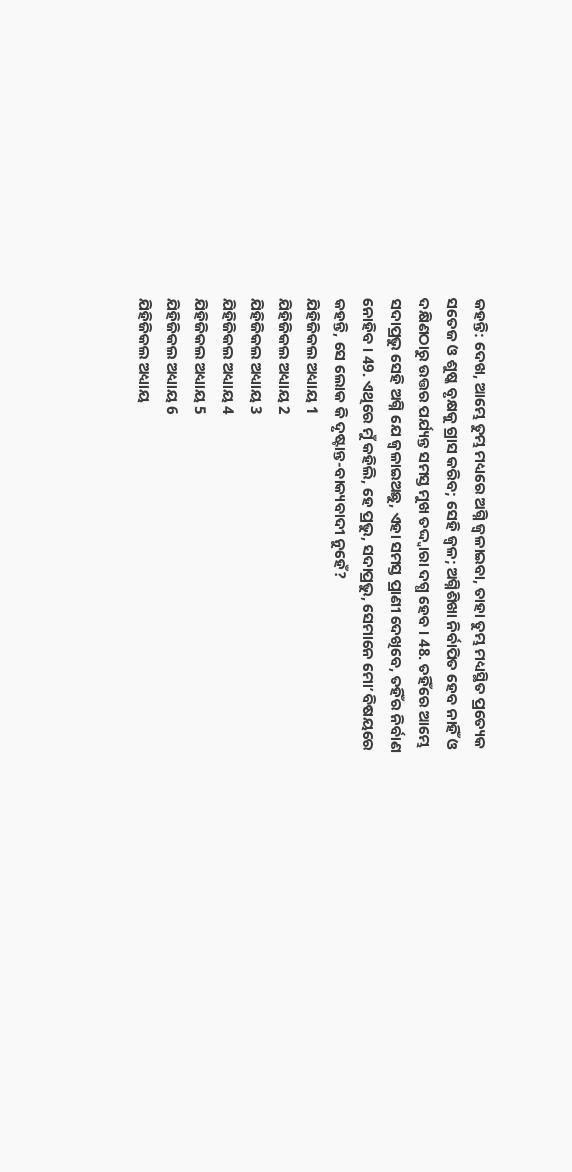କହନ୍ତି: ଦେଖ, ଆମ୍ଭେ ତୁମ୍ଭ ମଧ୍ୟରେ ଅଗ୍ନି ଜ୍ଵଳାଇବା, ତାହା ତୁମ୍ଭ ମଧ୍ୟସ୍ଥିତ ପ୍ରତ୍ୟେକ ସତେଜ ଓ ଶୁଷ୍କ ବୃକ୍ଷକୁ ଗ୍ରାସ କରିବ; ସେହି ଜ୍ଵଳ; ଅଗ୍ନିଶିଖା ନିର୍ବାପିତ ହେବ ନାହିଁ ଓ ଦକ୍ଷିଣଠାରୁ ଉତ୍ତର ପର୍ଯ୍ୟନ୍ତ ସମସ୍ତ ମୁଖ ତଦ୍ଦ୍ଵାରା ଦଗ୍ଧ ହେବ । 48. ତହିଁରେ ଆମ୍ଭେ ସଦାପ୍ରଭୁ ସେହି ଅଗ୍ନି ଯେ ଜ୍ଵଳାଇଅଛୁ, ଏହା ସମସ୍ତ ପ୍ରାଣୀ ଦେଖିବେ, ତହିଁର ନିର୍ବାଣ ନୋହିବ । 49. ଏଥିରେ ମୁଁ କହିଲି, ହେ ପ୍ରଭୁ, ସଦାପ୍ରଭୁ, ସେମାନେ ମୋʼ ବିଷୟରେ କହନ୍ତି, ସେ ଲୋକ କି ଦୃଷ୍ଟାନ୍ତ-ବାକ୍ୟବାଦୀ ନୁହେଁ?
ଯିହିଜିକଲ ଅଧ୍ୟାୟ 1
ଯିହିଜିକଲ ଅଧ୍ୟାୟ 2
ଯିହିଜିକଲ ଅଧ୍ୟାୟ 3
ଯିହିଜିକଲ ଅଧ୍ୟାୟ 4
ଯିହିଜିକଲ ଅଧ୍ୟାୟ 5
ଯିହିଜିକଲ ଅଧ୍ୟାୟ 6
ଯିହିଜିକଲ ଅଧ୍ୟାୟ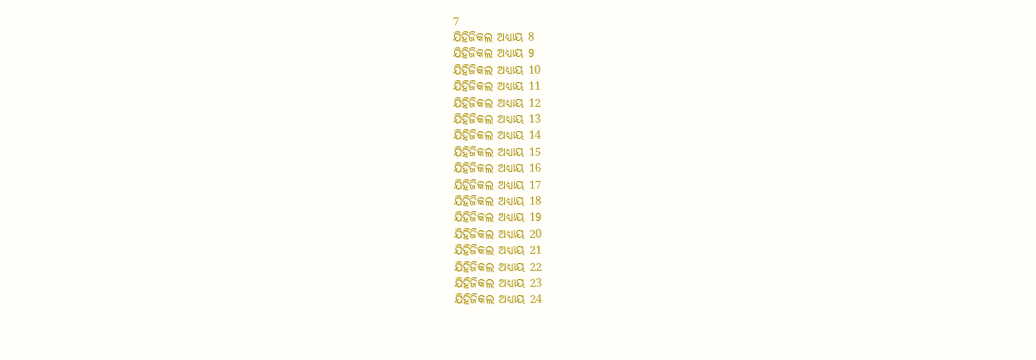7
ଯିହିଜିକଲ ଅଧ୍ୟାୟ 8
ଯିହିଜିକଲ ଅଧ୍ୟାୟ 9
ଯିହିଜିକଲ ଅଧ୍ୟାୟ 10
ଯିହିଜିକଲ ଅଧ୍ୟାୟ 11
ଯିହିଜିକଲ ଅଧ୍ୟାୟ 12
ଯିହିଜିକଲ ଅଧ୍ୟାୟ 13
ଯିହିଜିକଲ ଅଧ୍ୟାୟ 14
ଯିହିଜିକଲ ଅଧ୍ୟାୟ 15
ଯିହିଜିକଲ ଅଧ୍ୟାୟ 16
ଯିହିଜିକଲ ଅଧ୍ୟାୟ 17
ଯିହିଜିକଲ ଅଧ୍ୟାୟ 18
ଯିହିଜିକଲ ଅଧ୍ୟାୟ 19
ଯିହିଜିକଲ ଅଧ୍ୟାୟ 20
ଯିହିଜିକଲ ଅଧ୍ୟାୟ 21
ଯିହିଜିକଲ ଅଧ୍ୟାୟ 22
ଯିହିଜିକଲ ଅଧ୍ୟାୟ 23
ଯିହିଜିକଲ ଅଧ୍ୟାୟ 24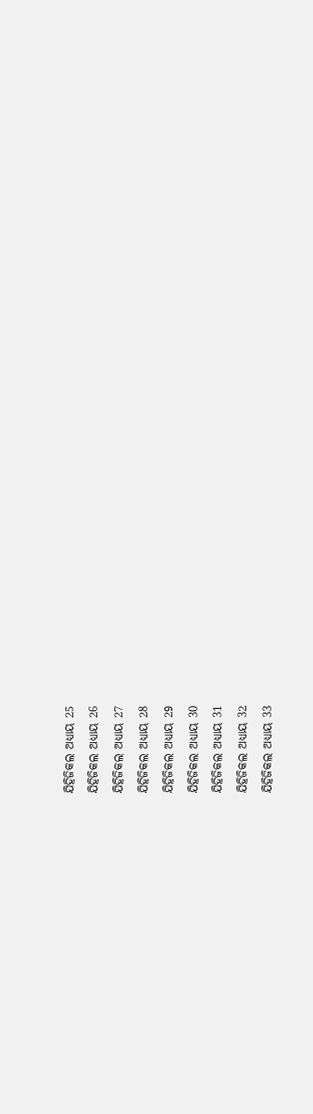ଯିହିଜିକଲ ଅଧ୍ୟାୟ 25
ଯିହିଜିକଲ ଅଧ୍ୟାୟ 26
ଯିହିଜିକଲ ଅଧ୍ୟାୟ 27
ଯିହିଜିକଲ ଅଧ୍ୟାୟ 28
ଯିହିଜିକଲ ଅଧ୍ୟାୟ 29
ଯିହିଜିକଲ ଅଧ୍ୟାୟ 30
ଯିହିଜିକଲ ଅଧ୍ୟାୟ 31
ଯିହିଜିକଲ ଅଧ୍ୟାୟ 32
ଯିହିଜିକଲ ଅଧ୍ୟାୟ 33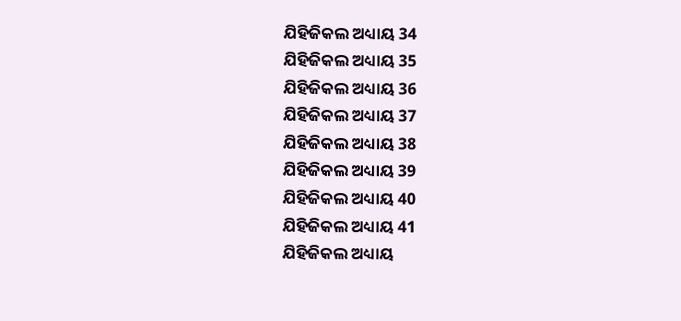ଯିହିଜିକଲ ଅଧ୍ୟାୟ 34
ଯିହିଜିକଲ ଅଧ୍ୟାୟ 35
ଯିହିଜିକଲ ଅଧ୍ୟାୟ 36
ଯିହିଜିକଲ ଅଧ୍ୟାୟ 37
ଯିହିଜିକଲ ଅଧ୍ୟାୟ 38
ଯିହିଜିକଲ ଅଧ୍ୟାୟ 39
ଯିହିଜିକଲ ଅଧ୍ୟାୟ 40
ଯିହିଜିକଲ ଅଧ୍ୟାୟ 41
ଯିହିଜିକଲ ଅଧ୍ୟାୟ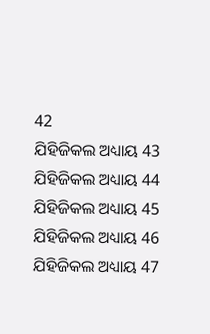42
ଯିହିଜିକଲ ଅଧ୍ୟାୟ 43
ଯିହିଜିକଲ ଅଧ୍ୟାୟ 44
ଯିହିଜିକଲ ଅଧ୍ୟାୟ 45
ଯିହିଜିକଲ ଅଧ୍ୟାୟ 46
ଯିହିଜିକଲ ଅଧ୍ୟାୟ 47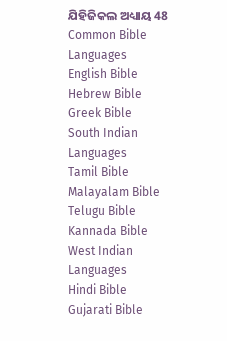ଯିହିଜିକଲ ଅଧ୍ୟାୟ 48
Common Bible Languages
English Bible
Hebrew Bible
Greek Bible
South Indian Languages
Tamil Bible
Malayalam Bible
Telugu Bible
Kannada Bible
West Indian Languages
Hindi Bible
Gujarati Bible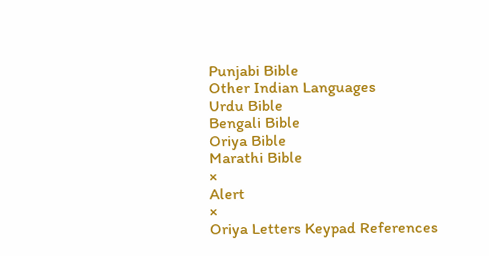Punjabi Bible
Other Indian Languages
Urdu Bible
Bengali Bible
Oriya Bible
Marathi Bible
×
Alert
×
Oriya Letters Keypad References